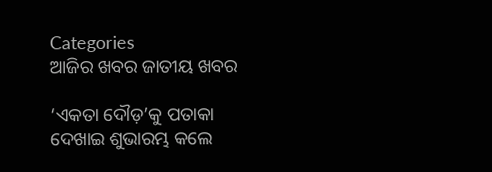Categories
ଆଜିର ଖବର ଜାତୀୟ ଖବର

‘ଏକତା ଦୌଡ଼’କୁ ପତାକା ଦେଖାଇ ଶୁଭାରମ୍ଭ କଲେ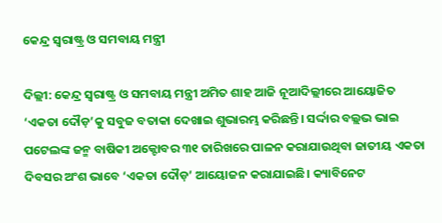କେନ୍ଦ୍ର ସ୍ୱରାଷ୍ଟ୍ର ଓ ସମବାୟ ମନ୍ତ୍ରୀ

ଦିଲ୍ଲୀ: କେନ୍ଦ୍ର ସ୍ୱରାଷ୍ଟ୍ର ଓ ସମବାୟ ମନ୍ତ୍ରୀ ଅମିତ ଶାହ ଆଜି ନୂଆଦିଲ୍ଲୀରେ ଆୟୋଜିତ ‘ଏକତା ଦୌଡ଼’କୁ ସବୁଜ ବତାକା ଦେଖାଇ ଶୁଭାରମ୍ଭ କରିଛନ୍ତି। ସର୍ଦ୍ଦାର ବଲ୍ଲଭ ଭାଇ ପଟେଲଙ୍କ ଜନ୍ମ ବାଷିକୀ ଅକ୍ଟୋବର ୩୧ ତାରିଖରେ ପାଳନ କରାଯାଉଥିବା ଜାତୀୟ ଏକତା ଦିବସର ଅଂଶ ଭାବେ ‘ଏକତା ଦୌଡ଼’ ଆୟୋଜନ କରାଯାଇଛି। କ୍ୟାବିନେଟ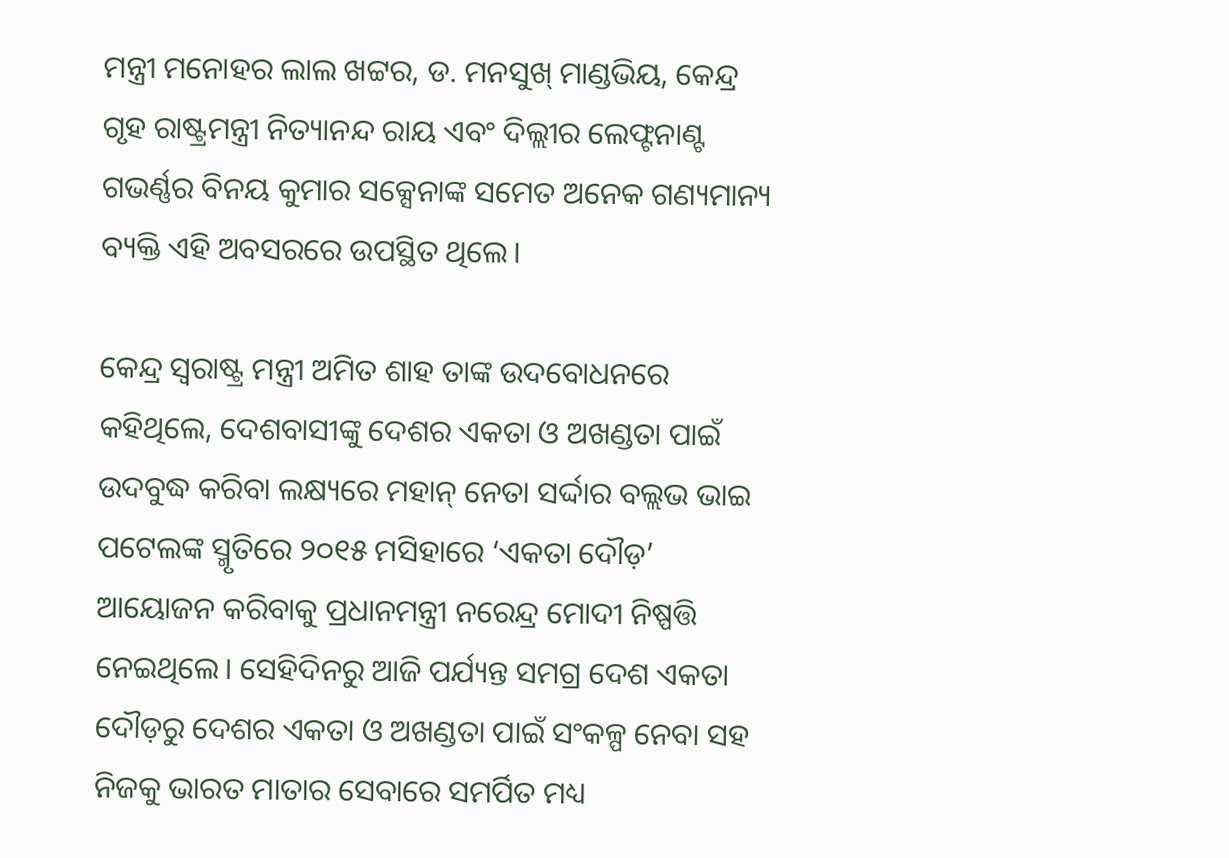ମନ୍ତ୍ରୀ ମନୋହର ଲାଲ ଖଟ୍ଟର, ଡ. ମନସୁଖ୍ ମାଣ୍ଡଭିୟ, କେନ୍ଦ୍ର ଗୃହ ରାଷ୍ଟ୍ରମନ୍ତ୍ରୀ ନିତ୍ୟାନନ୍ଦ ରାୟ ଏବଂ ଦିଲ୍ଲୀର ଲେଫ୍ଟନାଣ୍ଟ ଗଭର୍ଣ୍ଣର ବିନୟ କୁମାର ସକ୍ସେନାଙ୍କ ସମେତ ଅନେକ ଗଣ୍ୟମାନ୍ୟ ବ୍ୟକ୍ତି ଏହି ଅବସରରେ ଉପସ୍ଥିତ ଥିଲେ।

କେନ୍ଦ୍ର ସ୍ୱରାଷ୍ଟ୍ର ମନ୍ତ୍ରୀ ଅମିତ ଶାହ ତାଙ୍କ ଉଦବୋଧନରେ କହିଥିଲେ, ଦେଶବାସୀଙ୍କୁ ଦେଶର ଏକତା ଓ ଅଖଣ୍ଡତା ପାଇଁ ଉଦବୁଦ୍ଧ କରିବା ଲକ୍ଷ୍ୟରେ ମହାନ୍ ନେତା ସର୍ଦ୍ଦାର ବଲ୍ଲଭ ଭାଇ ପଟେଲଙ୍କ ସ୍ମୃତିରେ ୨୦୧୫ ମସିହାରେ ‘ଏକତା ଦୌଡ଼’ ଆୟୋଜନ କରିବାକୁ ପ୍ରଧାନମନ୍ତ୍ରୀ ନରେନ୍ଦ୍ର ମୋଦୀ ନିଷ୍ପତ୍ତି ନେଇଥିଲେ। ସେହିଦିନରୁ ଆଜି ପର୍ଯ୍ୟନ୍ତ ସମଗ୍ର ଦେଶ ଏକତା ଦୌଡ଼ରୁ ଦେଶର ଏକତା ଓ ଅଖଣ୍ଡତା ପାଇଁ ସଂକଳ୍ପ ନେବା ସହ ନିଜକୁ ଭାରତ ମାତାର ସେବାରେ ସମର୍ପିତ ମଧ୍ୟ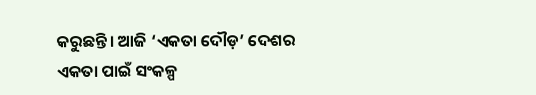କରୁଛନ୍ତି। ଆଜି ‘ଏକତା ଦୌଡ଼’ ଦେଶର ଏକତା ପାଇଁ ସଂକଳ୍ପ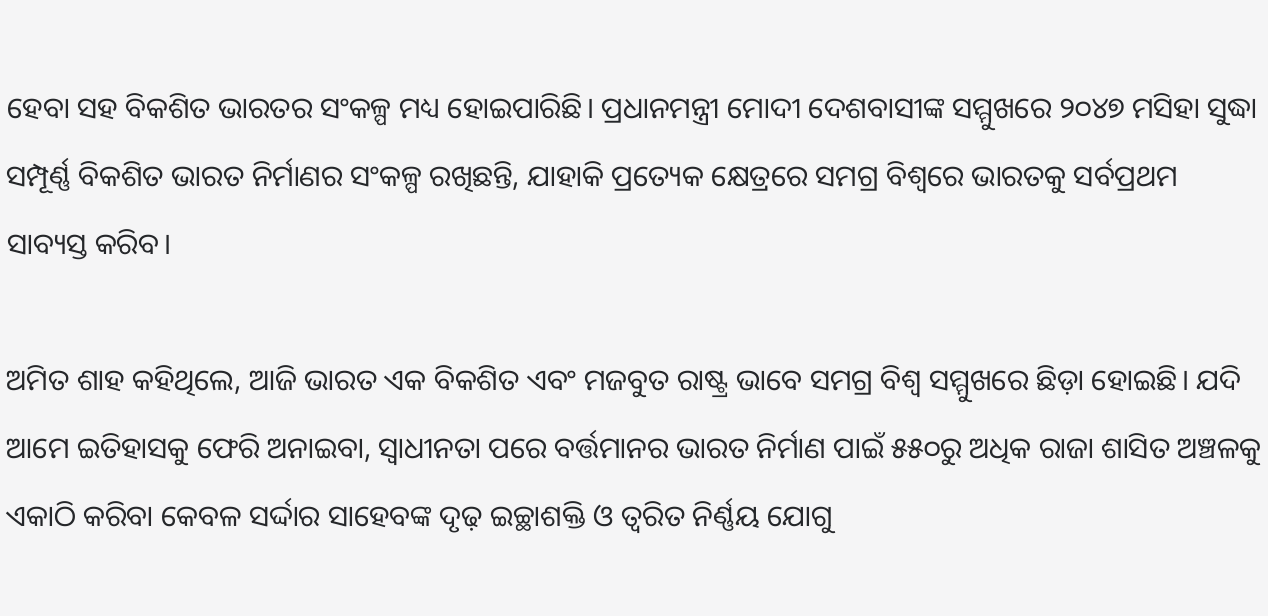ହେବା ସହ ବିକଶିତ ଭାରତର ସଂକଳ୍ପ ମଧ୍ୟ ହୋଇପାରିଛି। ପ୍ରଧାନମନ୍ତ୍ରୀ ମୋଦୀ ଦେଶବାସୀଙ୍କ ସମ୍ମୁଖରେ ୨୦୪୭ ମସିହା ସୁଦ୍ଧା ସମ୍ପୂର୍ଣ୍ଣ ବିକଶିତ ଭାରତ ନିର୍ମାଣର ସଂକଳ୍ପ ରଖିଛନ୍ତି, ଯାହାକି ପ୍ରତ୍ୟେକ କ୍ଷେତ୍ରରେ ସମଗ୍ର ବିଶ୍ୱରେ ଭାରତକୁ ସର୍ବପ୍ରଥମ ସାବ୍ୟସ୍ତ କରିବ।

ଅମିତ ଶାହ କହିଥିଲେ, ଆଜି ଭାରତ ଏକ ବିକଶିତ ଏବଂ ମଜବୁତ ରାଷ୍ଟ୍ର ଭାବେ ସମଗ୍ର ବିଶ୍ୱ ସମ୍ମୁଖରେ ଛିଡ଼ା ହୋଇଛି। ଯଦି ଆମେ ଇତିହାସକୁ ଫେରି ଅନାଇବା, ସ୍ୱାଧୀନତା ପରେ ବର୍ତ୍ତମାନର ଭାରତ ନିର୍ମାଣ ପାଇଁ ୫୫୦ରୁ ଅଧିକ ରାଜା ଶାସିତ ଅଞ୍ଚଳକୁ ଏକାଠି କରିବା କେବଳ ସର୍ଦ୍ଦାର ସାହେବଙ୍କ ଦୃଢ଼ ଇଚ୍ଛାଶକ୍ତି ଓ ତ୍ୱରିତ ନିର୍ଣ୍ଣୟ ଯୋଗୁ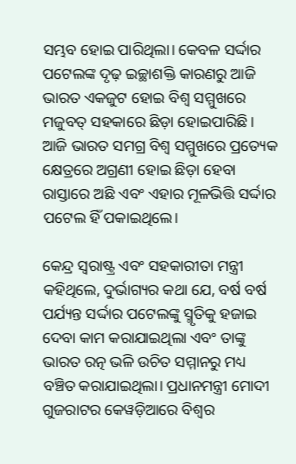ସମ୍ଭବ ହୋଇ ପାରିଥିଲା। କେବଳ ସର୍ଦ୍ଦାର ପଟେଲଙ୍କ ଦୃଢ଼ ଇଚ୍ଛାଶକ୍ତି କାରଣରୁ ଆଜି ଭାରତ ଏକଜୁଟ ହୋଇ ବିଶ୍ୱ ସମ୍ମୁଖରେ ମଜୁବତ୍ ସହକାରେ ଛିଡ଼ା ହୋଇପାରିଛି। ଆଜି ଭାରତ ସମଗ୍ର ବିଶ୍ୱ ସମ୍ମୁଖରେ ପ୍ରତ୍ୟେକ କ୍ଷେତ୍ରରେ ଅଗ୍ରଣୀ ହୋଇ ଛିଡ଼ା ହେବା ରାସ୍ତାରେ ଅଛି ଏବଂ ଏହାର ମୂଳଭିତ୍ତି ସର୍ଦ୍ଦାର ପଟେଲ ହିଁ ପକାଇଥିଲେ।

କେନ୍ଦ୍ର ସ୍ୱରାଷ୍ଟ୍ର ଏବଂ ସହକାରୀତା ମନ୍ତ୍ରୀ କହିଥିଲେ, ଦୁର୍ଭାଗ୍ୟର କଥା ଯେ, ବର୍ଷ ବର୍ଷ ପର୍ଯ୍ୟନ୍ତ ସର୍ଦ୍ଦାର ପଟେଲଙ୍କୁ ସ୍ମୃତିକୁ ହଜାଇ ଦେବା କାମ କରାଯାଇଥିଲା ଏବଂ ତାଙ୍କୁ ଭାରତ ରତ୍ନ ଭଳି ଉଚିତ ସମ୍ମାନରୁ ମଧ୍ୟ ବଞ୍ଚିତ କରାଯାଇଥିଲା। ପ୍ରଧାନମନ୍ତ୍ରୀ ମୋଦୀ ଗୁଜରାଟର କେୱଡ଼ିଆରେ ବିଶ୍ୱର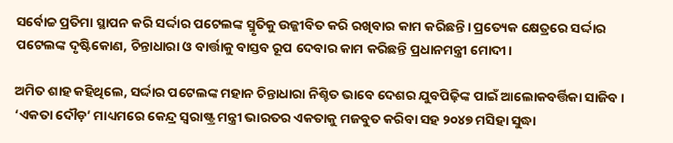ସର୍ବୋଚ୍ଚ ପ୍ରତିମା ସ୍ଥାପନ କରି ସର୍ଦ୍ଦାର ପଟେଲଙ୍କ ସ୍ମୃତିକୁ ଉଜ୍ଜୀବିତ କରି ରଖିବାର କାମ କରିଛନ୍ତି। ପ୍ରତ୍ୟେକ କ୍ଷେତ୍ରରେ ସର୍ଦ୍ଦାର ପଟେଲଙ୍କ ଦୃଷ୍ଟିକୋଣ, ଚିନ୍ତାଧାରା ଓ ବାର୍ତ୍ତାକୁ ବାସ୍ତବ ରୂପ ଦେବାର କାମ କରିଛନ୍ତି ପ୍ରଧାନମନ୍ତ୍ରୀ ମୋଦୀ।

ଅମିତ ଶାହ କହିଥିଲେ, ସର୍ଦ୍ଦାର ପଟେଲଙ୍କ ମହାନ ଚିନ୍ତାଧାରା ନିଶ୍ଚିତ ଭାବେ ଦେଶର ଯୁବପିଢ଼ିଙ୍କ ପାଇଁ ଆଲୋକବର୍ତ୍ତିକା ସାଜିବ। ‘ଏକତା ଦୌଡ଼’ ମାଧ୍ୟମରେ କେନ୍ଦ୍ର ସ୍ୱରାଷ୍ଟ୍ର ମନ୍ତ୍ରୀ ଭାରତର ଏକତାକୁ ମଜବୁତ କରିବା ସହ ୨୦୪୭ ମସିହା ସୁଦ୍ଧା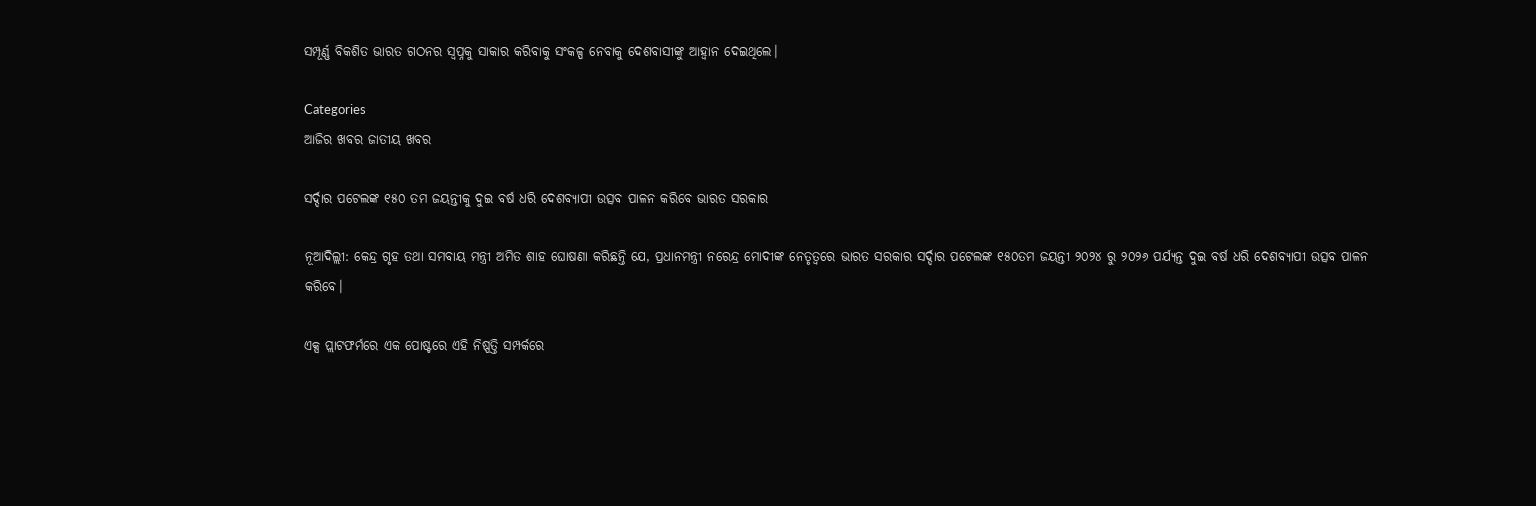ସମ୍ପୂର୍ଣ୍ଣ ବିକଶିତ ଭାରତ ଗଠନର ସ୍ୱପ୍ନକୁ ସାକାର କରିବାକୁ ସଂକଳ୍ପ ନେବାକୁ ଦେଶବାସୀଙ୍କୁ ଆହ୍ୱାନ ଦେଇଥିଲେ।

Categories
ଆଜିର ଖବର ଜାତୀୟ ଖବର

ସର୍ଦ୍ଦାର ପଟେଲଙ୍କ ୧୫୦ ତମ ଜୟନ୍ତୀକୁ ଦୁଇ ବର୍ଷ ଧରି ଦେଶବ୍ୟାପୀ ଉତ୍ସବ ପାଳନ କରିବେ ଭାରତ ସରକାର

ନୂଆଦିଲ୍ଲୀ: କେନ୍ଦ୍ର ଗୃହ ତଥା ସମବାୟ ମନ୍ତ୍ରୀ ଅମିତ ଶାହ ଘୋଷଣା କରିଛନ୍ତି ଯେ, ପ୍ରଧାନମନ୍ତ୍ରୀ ନରେନ୍ଦ୍ର ମୋଦୀଙ୍କ ନେତୃତ୍ୱରେ ଭାରତ ସରକାର ସର୍ଦ୍ଦାର ପଟେଲଙ୍କ ୧୫୦ତମ ଜୟନ୍ତୀ ୨୦୨୪ ରୁ ୨୦୨୬ ପର୍ଯ୍ୟନ୍ତ ଦୁଇ ବର୍ଷ ଧରି ଦେଶବ୍ୟାପୀ ଉତ୍ସବ ପାଳନ କରିବେ।

ଏକ୍ସ ପ୍ଲାଟଫର୍ମରେ ଏକ ପୋଷ୍ଟରେ ଏହି ନିଷ୍ପତ୍ତି ସମ୍ପର୍କରେ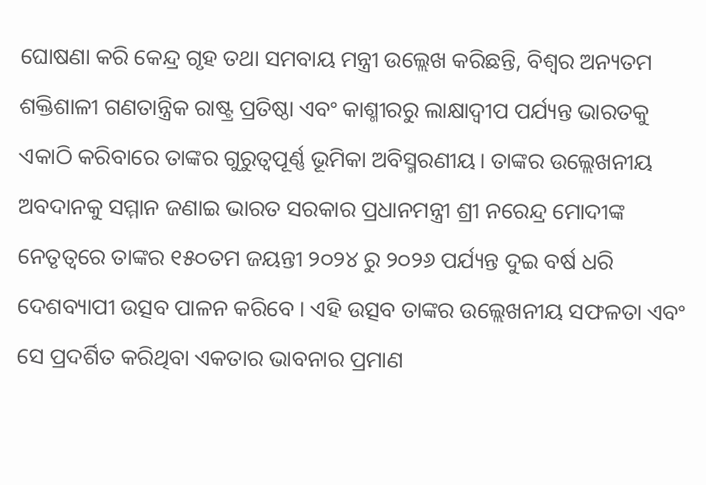ଘୋଷଣା କରି କେନ୍ଦ୍ର ଗୃହ ତଥା ସମବାୟ ମନ୍ତ୍ରୀ ଉଲ୍ଲେଖ କରିଛନ୍ତି, ବିଶ୍ୱର ଅନ୍ୟତମ ଶକ୍ତିଶାଳୀ ଗଣତାନ୍ତ୍ରିକ ରାଷ୍ଟ୍ର ପ୍ରତିଷ୍ଠା ଏବଂ କାଶ୍ମୀରରୁ ଲାକ୍ଷାଦ୍ୱୀପ ପର୍ଯ୍ୟନ୍ତ ଭାରତକୁ ଏକାଠି କରିବାରେ ତାଙ୍କର ଗୁରୁତ୍ୱପୂର୍ଣ୍ଣ ଭୂମିକା ଅବିସ୍ମରଣୀୟ। ତାଙ୍କର ଉଲ୍ଲେଖନୀୟ ଅବଦାନକୁ ସମ୍ମାନ ଜଣାଇ ଭାରତ ସରକାର ପ୍ରଧାନମନ୍ତ୍ରୀ ଶ୍ରୀ ନରେନ୍ଦ୍ର ମୋଦୀଙ୍କ ନେତୃତ୍ୱରେ ତାଙ୍କର ୧୫୦ତମ ଜୟନ୍ତୀ ୨୦୨୪ ରୁ ୨୦୨୬ ପର୍ଯ୍ୟନ୍ତ ଦୁଇ ବର୍ଷ ଧରି ଦେଶବ୍ୟାପୀ ଉତ୍ସବ ପାଳନ କରିବେ । ଏହି ଉତ୍ସବ ତାଙ୍କର ଉଲ୍ଲେଖନୀୟ ସଫଳତା ଏବଂ ସେ ପ୍ରଦର୍ଶିତ କରିଥିବା ଏକତାର ଭାବନାର ପ୍ରମାଣ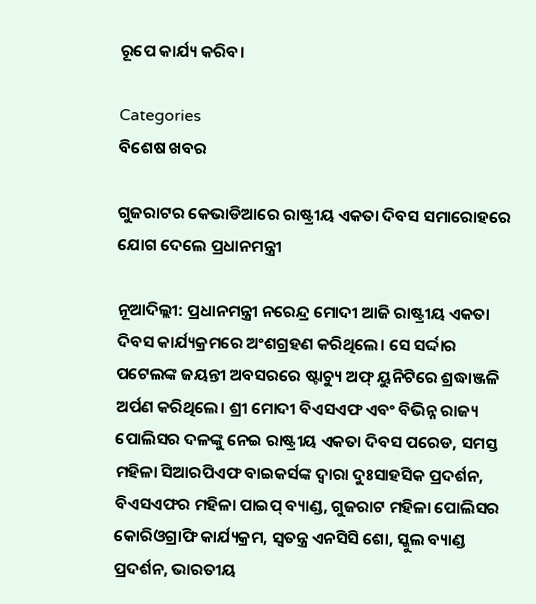ରୂପେ କାର୍ଯ୍ୟ କରିବ।

Categories
ବିଶେଷ ଖବର

ଗୁଜରାଟର କେଭାଡିଆରେ ରାଷ୍ଟ୍ରୀୟ ଏକତା ଦିବସ ସମାରୋହରେ ଯୋଗ ଦେଲେ ପ୍ରଧାନମନ୍ତ୍ରୀ

ନୂଆଦିଲ୍ଲୀ: ପ୍ରଧାନମନ୍ତ୍ରୀ ନରେନ୍ଦ୍ର ମୋଦୀ ଆଜି ରାଷ୍ଟ୍ରୀୟ ଏକତା ଦିବସ କାର୍ଯ୍ୟକ୍ରମରେ ଅଂଶଗ୍ରହଣ କରିଥିଲେ। ସେ ସର୍ଦ୍ଦାର ପଟେଲଙ୍କ ଜୟନ୍ତୀ ଅବସରରେ ଷ୍ଟାଚ୍ୟୁ ଅଫ୍ ୟୁନିଟିରେ ଶ୍ରଦ୍ଧାଞ୍ଜଳି ଅର୍ପଣ କରିଥିଲେ। ଶ୍ରୀ ମୋଦୀ ବିଏସଏଫ ଏବଂ ବିଭିନ୍ନ ରାଜ୍ୟ ପୋଲିସର ଦଳଙ୍କୁ ନେଇ ରାଷ୍ଟ୍ରୀୟ ଏକତା ଦିବସ ପରେଡ, ସମସ୍ତ ମହିଳା ସିଆରପିଏଫ ବାଇକର୍ସଙ୍କ ଦ୍ୱାରା ଦୁଃସାହସିକ ପ୍ରଦର୍ଶନ, ବିଏସଏଫର ମହିଳା ପାଇପ୍ ବ୍ୟାଣ୍ଡ, ଗୁଜରାଟ ମହିଳା ପୋଲିସର କୋରିଓଗ୍ରାଫି କାର୍ଯ୍ୟକ୍ରମ, ସ୍ୱତନ୍ତ୍ର ଏନସିସି ଶୋ, ସ୍କୁଲ ବ୍ୟାଣ୍ଡ ପ୍ରଦର୍ଶନ, ଭାରତୀୟ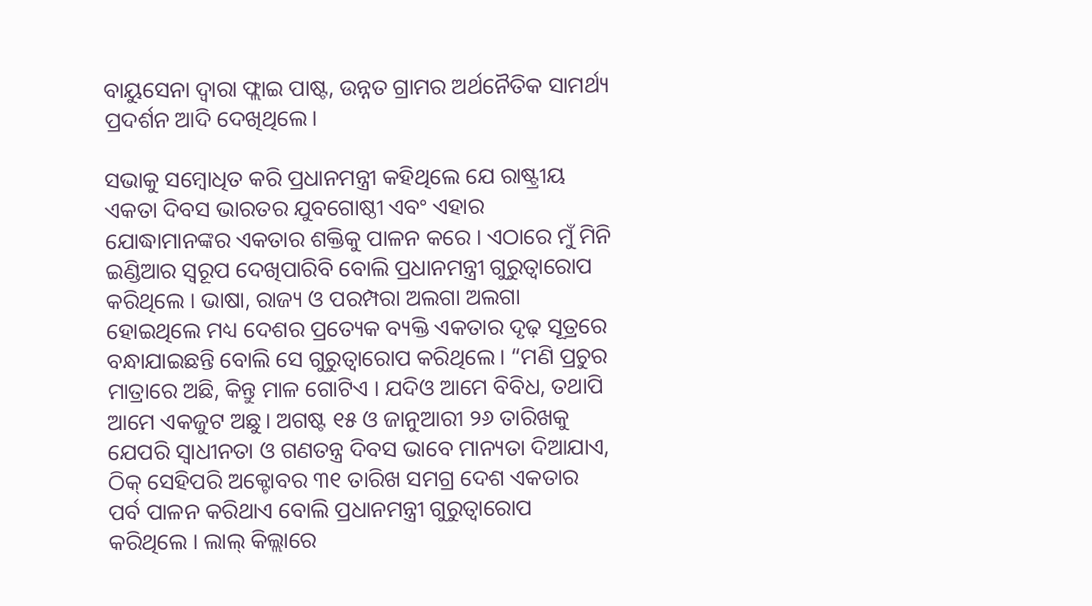ବାୟୁସେନା ଦ୍ୱାରା ଫ୍ଲାଇ ପାଷ୍ଟ, ଉନ୍ନତ ଗ୍ରାମର ଅର୍ଥନୈତିକ ସାମର୍ଥ୍ୟ ପ୍ରଦର୍ଶନ ଆଦି ଦେଖିଥିଲେ।

ସଭାକୁ ସମ୍ବୋଧିତ କରି ପ୍ରଧାନମନ୍ତ୍ରୀ କହିଥିଲେ ଯେ ରାଷ୍ଟ୍ରୀୟ ଏକତା ଦିବସ ଭାରତର ଯୁବଗୋଷ୍ଠୀ ଏବଂ ଏହାର ଯୋଦ୍ଧାମାନଙ୍କର ଏକତାର ଶକ୍ତିକୁ ପାଳନ କରେ । ଏଠାରେ ମୁଁ ମିନି ଇଣ୍ଡିଆର ସ୍ୱରୂପ ଦେଖିପାରିବି ବୋଲି ପ୍ରଧାନମନ୍ତ୍ରୀ ଗୁରୁତ୍ୱାରୋପ କରିଥିଲେ । ଭାଷା, ରାଜ୍ୟ ଓ ପରମ୍ପରା ଅଲଗା ଅଲଗା ହୋଇଥିଲେ ମଧ୍ୟ ଦେଶର ପ୍ରତ୍ୟେକ ବ୍ୟକ୍ତି ଏକତାର ଦୃଢ଼ ସୂତ୍ରରେ ବନ୍ଧାଯାଇଛନ୍ତି ବୋଲି ସେ ଗୁରୁତ୍ୱାରୋପ କରିଥିଲେ। “ମଣି ପ୍ରଚୁର ମାତ୍ରାରେ ଅଛି, କିନ୍ତୁ ମାଳ ଗୋଟିଏ । ଯଦିଓ ଆମେ ବିବିଧ, ତଥାପି ଆମେ ଏକଜୁଟ ଅଛୁ। ଅଗଷ୍ଟ ୧୫ ଓ ଜାନୁଆରୀ ୨୬ ତାରିଖକୁ ଯେପରି ସ୍ୱାଧୀନତା ଓ ଗଣତନ୍ତ୍ର ଦିବସ ଭାବେ ମାନ୍ୟତା ଦିଆଯାଏ, ଠିକ୍ ସେହିପରି ଅକ୍ଟୋବର ୩୧ ତାରିଖ ସମଗ୍ର ଦେଶ ଏକତାର ପର୍ବ ପାଳନ କରିଥାଏ ବୋଲି ପ୍ରଧାନମନ୍ତ୍ରୀ ଗୁରୁତ୍ୱାରୋପ କରିଥିଲେ । ଲାଲ୍ କିଲ୍ଲାରେ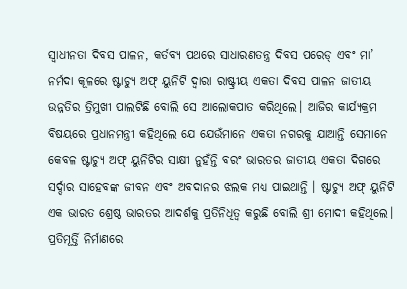ସ୍ୱାଧୀନତା ଦିବସ ପାଳନ, କର୍ତବ୍ୟ ପଥରେ ସାଧାରଣତନ୍ତ୍ର ଦିବସ ପରେଡ୍ ଏବଂ ମା’ ନର୍ମଦା କୂଳରେ ଷ୍ଟାଚ୍ୟୁ ଅଫ୍ ୟୁନିଟି ଦ୍ୱାରା ରାଷ୍ଟ୍ରୀୟ ଏକତା ଦିବସ ପାଳନ ଜାତୀୟ ଉନ୍ନତିର ତ୍ରିମୁଖୀ ପାଲଟିଛି ବୋଲି ସେ ଆଲୋକପାତ କରିଥିଲେ। ଆଜିର କାର୍ଯ୍ୟକ୍ରମ ବିଷୟରେ ପ୍ରଧାନମନ୍ତ୍ରୀ କହିଥିଲେ ଯେ ଯେଉଁମାନେ ଏକତା ନଗରକୁ ଯାଆନ୍ତି ସେମାନେ କେବଳ ଷ୍ଟାଚ୍ୟୁ ଅଫ୍ ୟୁନିଟିର ସାକ୍ଷୀ ନୁହଁନ୍ତି ବରଂ ଭାରତର ଜାତୀୟ ଏକତା ଦିଗରେ ସର୍ଦ୍ଦାର ସାହେବଙ୍କ ଜୀବନ ଏବଂ ଅବଦାନର ଝଲକ ମଧ୍ୟ ପାଇଥାନ୍ତି । ଷ୍ଟାଚ୍ୟୁ ଅଫ୍ ୟୁନିଟି ଏକ ଭାରତ ଶ୍ରେଷ୍ଠ ଭାରତର ଆଦର୍ଶକୁ ପ୍ରତିନିଧିତ୍ୱ କରୁଛି ବୋଲି ଶ୍ରୀ ମୋଦୀ କହିଥିଲେ। ପ୍ରତିମୂର୍ତ୍ତି ନିର୍ମାଣରେ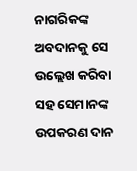ନାଗରିକଙ୍କ ଅବଦାନକୁ ସେ ଉଲ୍ଲେଖ କରିବା ସହ ସେମାନଙ୍କ ଉପକରଣ ଦାନ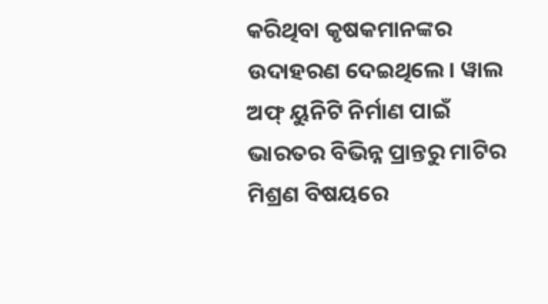କରିଥିବା କୃଷକମାନଙ୍କର ଉଦାହରଣ ଦେଇଥିଲେ। ୱାଲ ଅଫ୍ ୟୁନିଟି ନିର୍ମାଣ ପାଇଁ ଭାରତର ବିଭିନ୍ନ ପ୍ରାନ୍ତରୁ ମାଟିର ମିଶ୍ରଣ ବିଷୟରେ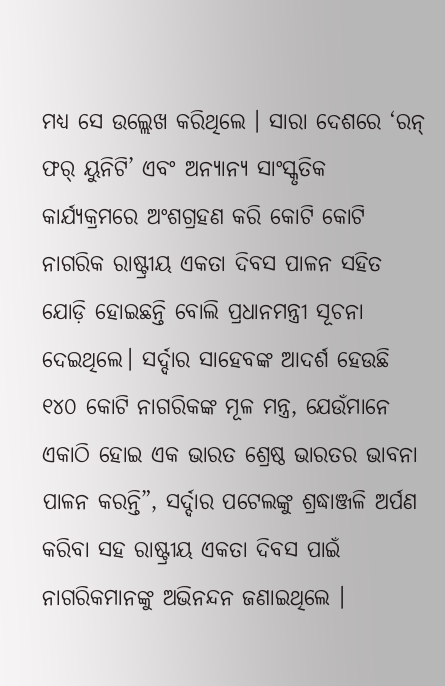ମଧ୍ୟ ସେ ଉଲ୍ଲେଖ କରିଥିଲେ । ସାରା ଦେଶରେ ‘ରନ୍ ଫର୍ ୟୁନିଟି’ ଏବଂ ଅନ୍ୟାନ୍ୟ ସାଂସ୍କୃତିକ କାର୍ଯ୍ୟକ୍ରମରେ ଅଂଶଗ୍ରହଣ କରି କୋଟି କୋଟି ନାଗରିକ ରାଷ୍ଟ୍ରୀୟ ଏକତା ଦିବସ ପାଳନ ସହିତ ଯୋଡ଼ି ହୋଇଛନ୍ତି ବୋଲି ପ୍ରଧାନମନ୍ତ୍ରୀ ସୂଚନା ଦେଇଥିଲେ। ସର୍ଦ୍ଦାର ସାହେବଙ୍କ ଆଦର୍ଶ ହେଉଛି ୧୪୦ କୋଟି ନାଗରିକଙ୍କ ମୂଳ ମନ୍ତ୍ର, ଯେଉଁମାନେ ଏକାଠି ହୋଇ ଏକ ଭାରତ ଶ୍ରେଷ୍ଠ ଭାରତର ଭାବନା ପାଳନ କରନ୍ତି”, ସର୍ଦ୍ଦାର ପଟେଲଙ୍କୁ ଶ୍ରଦ୍ଧାଞ୍ଜଳି ଅର୍ପଣ କରିବା ସହ ରାଷ୍ଟ୍ରୀୟ ଏକତା ଦିବସ ପାଇଁ ନାଗରିକମାନଙ୍କୁ ଅଭିନନ୍ଦନ ଜଣାଇଥିଲେ ।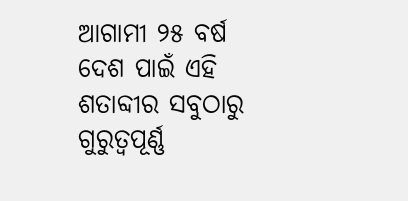ଆଗାମୀ ୨୫ ବର୍ଷ ଦେଶ ପାଇଁ ଏହି ଶତାବ୍ଦୀର ସବୁଠାରୁ ଗୁରୁତ୍ୱପୂର୍ଣ୍ଣ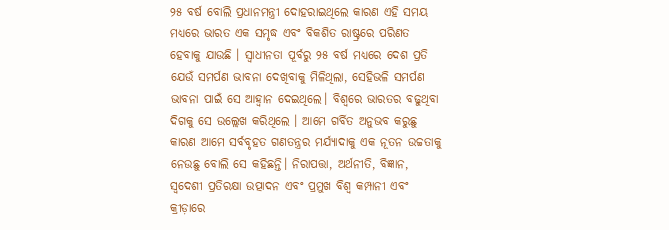୨୫ ବର୍ଷ ବୋଲି ପ୍ରଧାନମନ୍ତ୍ରୀ ଦୋହରାଇଥିଲେ କାରଣ ଏହି ସମୟ ମଧ୍ୟରେ ଭାରତ ଏକ ସମୃଦ୍ଧ ଏବଂ ବିକଶିତ ରାଷ୍ଟ୍ରରେ ପରିଣତ ହେବାକୁ ଯାଉଛି । ସ୍ୱାଧୀନତା ପୂର୍ବରୁ ୨୫ ବର୍ଷ ମଧ୍ୟରେ ଦେଶ ପ୍ରତି ଯେଉଁ ସମର୍ପଣ ଭାବନା ଦେଖିବାକୁ ମିଳିଥିଲା, ସେହିଭଳି ସମର୍ପଣ ଭାବନା ପାଇଁ ସେ ଆହ୍ୱାନ ଦେଇଥିଲେ। ବିଶ୍ୱରେ ଭାରତର ବଢୁଥିବା ଦିଗକୁ ସେ ଉଲ୍ଲେଖ କରିଥିଲେ । ଆମେ ଗର୍ବିତ ଅନୁଭବ କରୁଛୁ କାରଣ ଆମେ ସର୍ବବୃହତ ଗଣତନ୍ତ୍ରର ମର୍ଯ୍ୟାଦାକୁ ଏକ ନୂତନ ଉଚ୍ଚତାକୁ ନେଉଛୁ ବୋଲି ସେ କହିଛନ୍ତି। ନିରାପତ୍ତା, ଅର୍ଥନୀତି, ବିଜ୍ଞାନ, ସ୍ୱଦେଶୀ ପ୍ରତିରକ୍ଷା ଉତ୍ପାଦନ ଏବଂ ପ୍ରମୁଖ ବିଶ୍ୱ କମ୍ପାନୀ ଏବଂ କ୍ରୀଡ଼ାରେ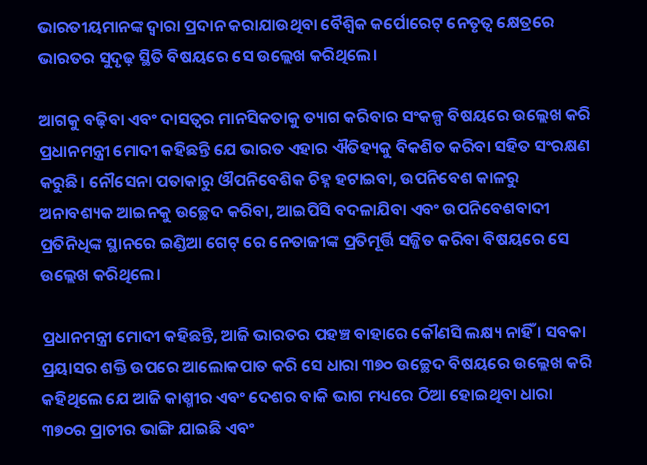ଭାରତୀୟମାନଙ୍କ ଦ୍ୱାରା ପ୍ରଦାନ କରାଯାଉଥିବା ବୈଶ୍ୱିକ କର୍ପୋରେଟ୍ ନେତୃତ୍ୱ କ୍ଷେତ୍ରରେ ଭାରତର ସୁଦୃଢ଼ ସ୍ଥିତି ବିଷୟରେ ସେ ଉଲ୍ଲେଖ କରିଥିଲେ।

ଆଗକୁ ବଢ଼ିବା ଏବଂ ଦାସତ୍ୱର ମାନସିକତାକୁ ତ୍ୟାଗ କରିବାର ସଂକଳ୍ପ ବିଷୟରେ ଉଲ୍ଲେଖ କରି ପ୍ରଧାନମନ୍ତ୍ରୀ ମୋଦୀ କହିଛନ୍ତି ଯେ ଭାରତ ଏହାର ଐତିହ୍ୟକୁ ବିକଶିତ କରିବା ସହିତ ସଂରକ୍ଷଣ କରୁଛି। ନୌସେନା ପତାକାରୁ ଔପନିବେଶିକ ଚିହ୍ନ ହଟାଇବା, ଉପନିବେଶ କାଳରୁ ଅନାବଶ୍ୟକ ଆଇନକୁ ଉଚ୍ଛେଦ କରିବା, ଆଇପିସି ବଦଳାଯିବା ଏବଂ ଉପନିବେଶବାଦୀ ପ୍ରତିନିଧିଙ୍କ ସ୍ଥାନରେ ଇଣ୍ଡିଆ ଗେଟ୍ ରେ ନେତାଜୀଙ୍କ ପ୍ରତିମୂର୍ତ୍ତି ସଜ୍ଜିତ କରିବା ବିଷୟରେ ସେ ଉଲ୍ଲେଖ କରିଥିଲେ।

ପ୍ରଧାନମନ୍ତ୍ରୀ ମୋଦୀ କହିଛନ୍ତି, ଆଜି ଭାରତର ପହଞ୍ଚ ବାହାରେ କୌଣସି ଲକ୍ଷ୍ୟ ନାହିଁ । ସବକା ପ୍ରୟାସର ଶକ୍ତି ଉପରେ ଆଲୋକପାତ କରି ସେ ଧାରା ୩୭୦ ଉଚ୍ଛେଦ ବିଷୟରେ ଉଲ୍ଲେଖ କରି କହିଥିଲେ ଯେ ଆଜି କାଶ୍ମୀର ଏବଂ ଦେଶର ବାକି ଭାଗ ମଧ୍ୟରେ ଠିଆ ହୋଇଥିବା ଧାରା ୩୭୦ର ପ୍ରାଚୀର ଭାଙ୍ଗି ଯାଇଛି ଏବଂ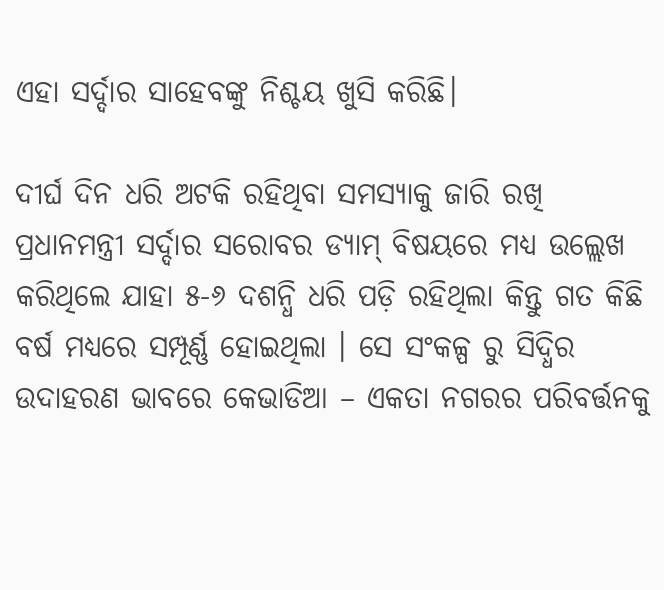ଏହା ସର୍ଦ୍ଦାର ସାହେବଙ୍କୁ ନିଶ୍ଚୟ ଖୁସି କରିଛି।

ଦୀର୍ଘ ଦିନ ଧରି ଅଟକି ରହିଥିବା ସମସ୍ୟାକୁ ଜାରି ରଖି ପ୍ରଧାନମନ୍ତ୍ରୀ ସର୍ଦ୍ଦାର ସରୋବର ଡ୍ୟାମ୍ ବିଷୟରେ ମଧ୍ୟ ଉଲ୍ଲେଖ କରିଥିଲେ ଯାହା ୫-୬ ଦଶନ୍ଧି ଧରି ପଡ଼ି ରହିଥିଲା କିନ୍ତୁ ଗତ କିଛି ବର୍ଷ ମଧ୍ୟରେ ସମ୍ପୂର୍ଣ୍ଣ ହୋଇଥିଲା । ସେ ସଂକଳ୍ପ ରୁ ସିଦ୍ଧିର ଉଦାହରଣ ଭାବରେ କେଭାଡିଆ – ଏକତା ନଗରର ପରିବର୍ତ୍ତନକୁ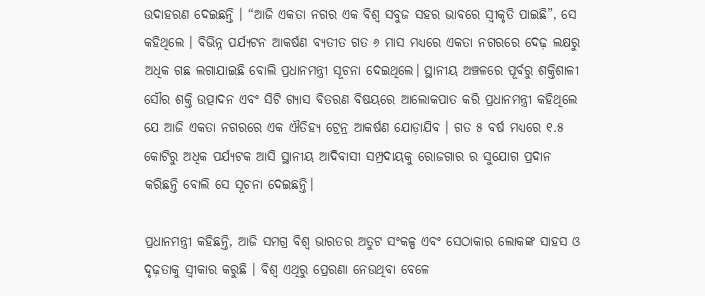ଉଦାହରଣ ଦେଇଛନ୍ତି । “ଆଜି ଏକତା ନଗର ଏକ ବିଶ୍ୱ ସବୁଜ ସହର ଭାବରେ ସ୍ୱୀକୃତି ପାଇଛି”, ସେ କହିଥିଲେ । ବିଭିନ୍ନ ପର୍ଯ୍ୟଟନ ଆକର୍ଷଣ ବ୍ୟତୀତ ଗତ ୬ ମାସ ମଧ୍ୟରେ ଏକତା ନଗରରେ ଦେଢ଼ ଲକ୍ଷରୁ ଅଧିକ ଗଛ ଲଗାଯାଇଛି ବୋଲି ପ୍ରଧାନମନ୍ତ୍ରୀ ସୂଚନା ଦେଇଥିଲେ। ସ୍ଥାନୀୟ ଅଞ୍ଚଳରେ ପୂର୍ବରୁ ଶକ୍ତିଶାଳୀ ସୌର ଶକ୍ତି ଉତ୍ପାଦନ ଏବଂ ସିଟି ଗ୍ୟାସ ବିତରଣ ବିଷୟରେ ଆଲୋକପାତ କରି ପ୍ରଧାନମନ୍ତ୍ରୀ କହିଥିଲେ ଯେ ଆଜି ଏକତା ନଗରରେ ଏକ ଐତିହ୍ୟ ଟ୍ରେନ୍ର ଆକର୍ଷଣ ଯୋଡ଼ାଯିବ । ଗତ ୫ ବର୍ଷ ମଧ୍ୟରେ ୧.୫ କୋଟିରୁ ଅଧିକ ପର୍ଯ୍ୟଟକ ଆସି ସ୍ଥାନୀୟ ଆଦିବାସୀ ସମ୍ପ୍ରଦାୟକୁ ରୋଜଗାର ର ସୁଯୋଗ ପ୍ରଦାନ କରିଛନ୍ତି ବୋଲି ସେ ସୂଚନା ଦେଇଛନ୍ତି।

ପ୍ରଧାନମନ୍ତ୍ରୀ କହିଛନ୍ତି, ଆଜି ସମଗ୍ର ବିଶ୍ୱ ଭାରତର ଅତୁଟ ସଂକଳ୍ପ ଏବଂ ସେଠାକାର ଲୋକଙ୍କ ସାହସ ଓ ଦୃଢ଼ତାକୁ ସ୍ୱୀକାର କରୁଛି । ବିଶ୍ୱ ଏଥିରୁ ପ୍ରେରଣା ନେଉଥିବା ବେଳେ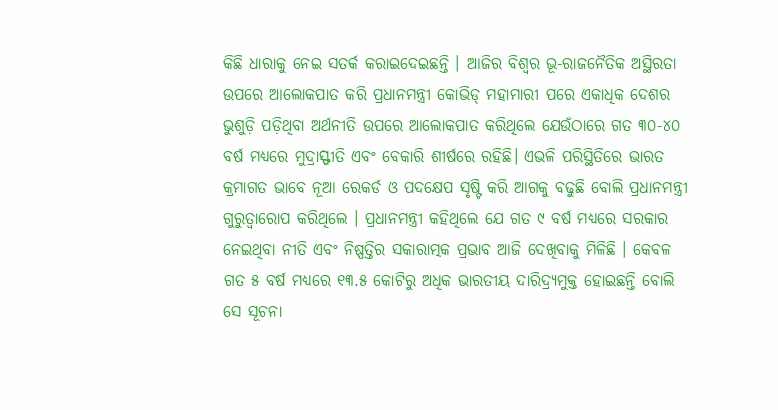କିଛି ଧାରାକୁ ନେଇ ସତର୍କ କରାଇଦେଇଛନ୍ତି । ଆଜିର ବିଶ୍ୱର ଭୂ-ରାଜନୈତିକ ଅସ୍ଥିରତା ଉପରେ ଆଲୋକପାତ କରି ପ୍ରଧାନମନ୍ତ୍ରୀ କୋଭିଡ୍ ମହାମାରୀ ପରେ ଏକାଧିକ ଦେଶର ଭୁଶୁଡ଼ି ପଡ଼ିଥିବା ଅର୍ଥନୀତି ଉପରେ ଆଲୋକପାତ କରିଥିଲେ ଯେଉଁଠାରେ ଗତ ୩୦-୪୦ ବର୍ଷ ମଧ୍ୟରେ ମୁଦ୍ରାସ୍ଫୀତି ଏବଂ ବେକାରି ଶୀର୍ଷରେ ରହିଛି। ଏଭଳି ପରିସ୍ଥିତିରେ ଭାରତ କ୍ରମାଗତ ଭାବେ ନୂଆ ରେକର୍ଡ ଓ ପଦକ୍ଷେପ ସୃଷ୍ଟି କରି ଆଗକୁ ବଢୁଛି ବୋଲି ପ୍ରଧାନମନ୍ତ୍ରୀ ଗୁରୁତ୍ୱାରୋପ କରିଥିଲେ । ପ୍ରଧାନମନ୍ତ୍ରୀ କହିଥିଲେ ଯେ ଗତ ୯ ବର୍ଷ ମଧ୍ୟରେ ସରକାର ନେଇଥିବା ନୀତି ଏବଂ ନିଷ୍ପତ୍ତିର ସକାରାତ୍ମକ ପ୍ରଭାବ ଆଜି ଦେଖିବାକୁ ମିଳିଛି । କେବଳ ଗତ ୫ ବର୍ଷ ମଧ୍ୟରେ ୧୩.୫ କୋଟିରୁ ଅଧିକ ଭାରତୀୟ ଦାରିଦ୍ର୍ୟମୁକ୍ତ ହୋଇଛନ୍ତି ବୋଲି ସେ ସୂଚନା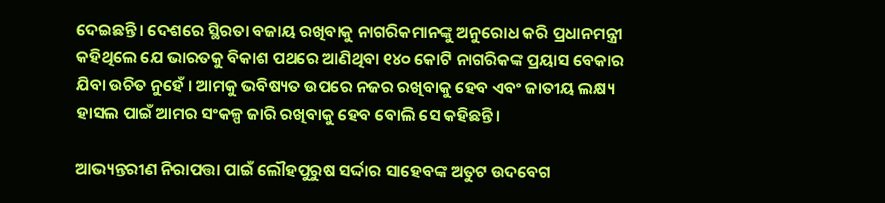ଦେଇଛନ୍ତି। ଦେଶରେ ସ୍ଥିରତା ବଜାୟ ରଖିବାକୁ ନାଗରିକମାନଙ୍କୁ ଅନୁରୋଧ କରି ପ୍ରଧାନମନ୍ତ୍ରୀ କହିଥିଲେ ଯେ ଭାରତକୁ ବିକାଶ ପଥରେ ଆଣିଥିବା ୧୪୦ କୋଟି ନାଗରିକଙ୍କ ପ୍ରୟାସ ବେକାର ଯିବା ଉଚିତ ନୁହେଁ । ଆମକୁ ଭବିଷ୍ୟତ ଉପରେ ନଜର ରଖିବାକୁ ହେବ ଏବଂ ଜାତୀୟ ଲକ୍ଷ୍ୟ ହାସଲ ପାଇଁ ଆମର ସଂକଳ୍ପ ଜାରି ରଖିବାକୁ ହେବ ବୋଲି ସେ କହିଛନ୍ତି।

ଆଭ୍ୟନ୍ତରୀଣ ନିରାପତ୍ତା ପାଇଁ ଲୌହପୁରୁଷ ସର୍ଦ୍ଦାର ସାହେବଙ୍କ ଅତୁଟ ଉଦବେଗ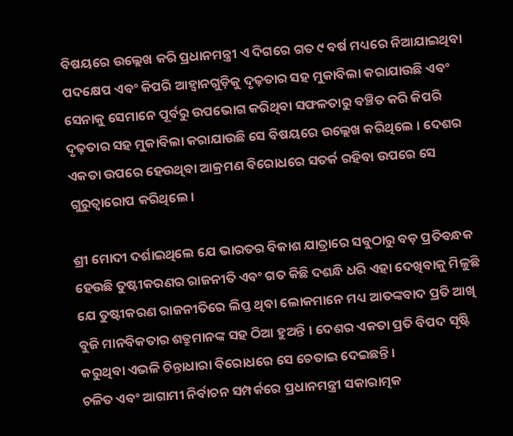ବିଷୟରେ ଉଲ୍ଲେଖ କରି ପ୍ରଧାନମନ୍ତ୍ରୀ ଏ ଦିଗରେ ଗତ ୯ ବର୍ଷ ମଧ୍ୟରେ ନିଆଯାଇଥିବା ପଦକ୍ଷେପ ଏବଂ କିପରି ଆହ୍ୱାନଗୁଡ଼ିକୁ ଦୃଢ଼ତାର ସହ ମୁକାବିଲା କରାଯାଉଛି ଏବଂ ସେନାକୁ ସେମାନେ ପୂର୍ବରୁ ଉପଭୋଗ କରିଥିବା ସଫଳତାରୁ ବଞ୍ଚିତ କରି କିପରି ଦୃଢ଼ତାର ସହ ମୁକାବିଲା କରାଯାଉଛି ସେ ବିଷୟରେ ଉଲ୍ଲେଖ କରିଥିଲେ । ଦେଶର ଏକତା ଉପରେ ହେଉଥିବା ଆକ୍ରମଣ ବିରୋଧରେ ସତର୍କ ରହିବା ଉପରେ ସେ ଗୁରୁତ୍ୱାରୋପ କରିଥିଲେ।

ଶ୍ରୀ ମୋଦୀ ଦର୍ଶାଇଥିଲେ ଯେ ଭାରତର ବିକାଶ ଯାତ୍ରାରେ ସବୁଠାରୁ ବଡ଼ ପ୍ରତିବନ୍ଧକ ହେଉଛି ତୁଷ୍ଟୀକରଣର ରାଜନୀତି ଏବଂ ଗତ କିଛି ଦଶନ୍ଧି ଧରି ଏହା ଦେଖିବାକୁ ମିଳୁଛି ଯେ ତୁଷ୍ଟୀକରଣ ରାଜନୀତିରେ ଲିପ୍ତ ଥିବା ଲୋକମାନେ ମଧ୍ୟ ଆତଙ୍କବାଦ ପ୍ରତି ଆଖି ବୁଜି ମାନବିକତାର ଶତ୍ରୁମାନଙ୍କ ସହ ଠିଆ ହୁଅନ୍ତି । ଦେଶର ଏକତା ପ୍ରତି ବିପଦ ସୃଷ୍ଟି କରୁଥିବା ଏଭଳି ଚିନ୍ତାଧାରା ବିରୋଧରେ ସେ ଚେତାଇ ଦେଇଛନ୍ତି।
ଚଳିତ ଏବଂ ଆଗାମୀ ନିର୍ବାଚନ ସମ୍ପର୍କରେ ପ୍ରଧାନମନ୍ତ୍ରୀ ସକାରାତ୍ମକ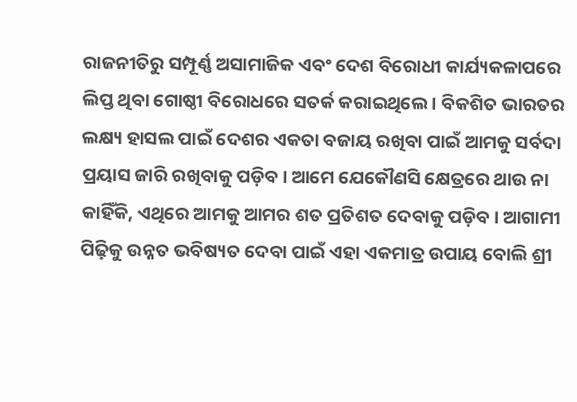ରାଜନୀତିରୁ ସମ୍ପୂର୍ଣ୍ଣ ଅସାମାଜିକ ଏବଂ ଦେଶ ବିରୋଧୀ କାର୍ଯ୍ୟକଳାପରେ ଲିପ୍ତ ଥିବା ଗୋଷ୍ଠୀ ବିରୋଧରେ ସତର୍କ କରାଇଥିଲେ । ବିକଶିତ ଭାରତର ଲକ୍ଷ୍ୟ ହାସଲ ପାଇଁ ଦେଶର ଏକତା ବଜାୟ ରଖିବା ପାଇଁ ଆମକୁ ସର୍ବଦା ପ୍ରୟାସ ଜାରି ରଖିବାକୁ ପଡ଼ିବ। ଆମେ ଯେକୌଣସି କ୍ଷେତ୍ରରେ ଥାଉ ନା କାହିଁକି, ଏଥିରେ ଆମକୁ ଆମର ଶତ ପ୍ରତିଶତ ଦେବାକୁ ପଡ଼ିବ। ଆଗାମୀ ପିଢ଼ିକୁ ଉନ୍ନତ ଭବିଷ୍ୟତ ଦେବା ପାଇଁ ଏହା ଏକମାତ୍ର ଉପାୟ ବୋଲି ଶ୍ରୀ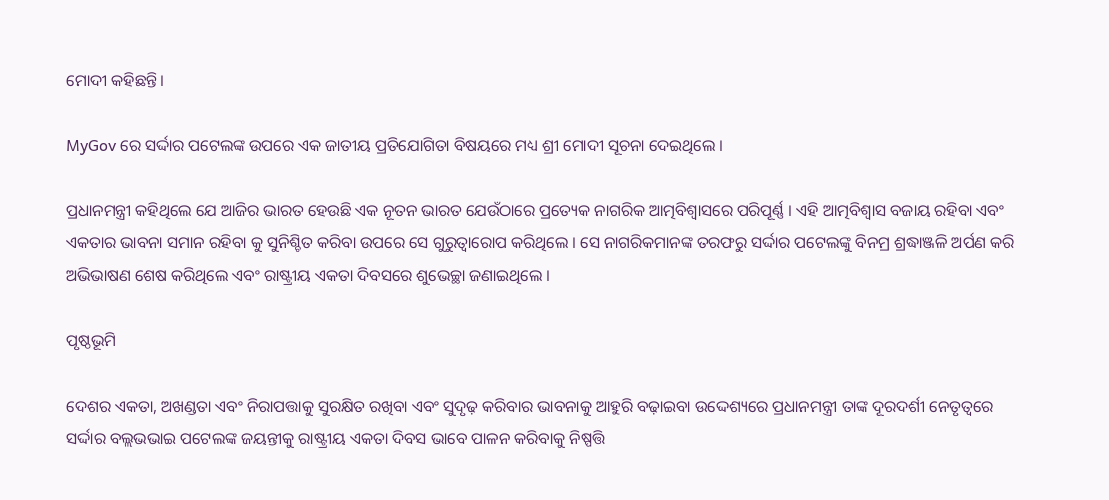ମୋଦୀ କହିଛନ୍ତି।

MyGov ରେ ସର୍ଦ୍ଦାର ପଟେଲଙ୍କ ଉପରେ ଏକ ଜାତୀୟ ପ୍ରତିଯୋଗିତା ବିଷୟରେ ମଧ୍ୟ ଶ୍ରୀ ମୋଦୀ ସୂଚନା ଦେଇଥିଲେ ।

ପ୍ରଧାନମନ୍ତ୍ରୀ କହିଥିଲେ ଯେ ଆଜିର ଭାରତ ହେଉଛି ଏକ ନୂତନ ଭାରତ ଯେଉଁଠାରେ ପ୍ରତ୍ୟେକ ନାଗରିକ ଆତ୍ମବିଶ୍ୱାସରେ ପରିପୂର୍ଣ୍ଣ । ଏହି ଆତ୍ମବିଶ୍ୱାସ ବଜାୟ ରହିବା ଏବଂ ଏକତାର ଭାବନା ସମାନ ରହିବା କୁ ସୁନିଶ୍ଚିତ କରିବା ଉପରେ ସେ ଗୁରୁତ୍ୱାରୋପ କରିଥିଲେ । ସେ ନାଗରିକମାନଙ୍କ ତରଫରୁ ସର୍ଦ୍ଦାର ପଟେଲଙ୍କୁ ବିନମ୍ର ଶ୍ରଦ୍ଧାଞ୍ଜଳି ଅର୍ପଣ କରି ଅଭିଭାଷଣ ଶେଷ କରିଥିଲେ ଏବଂ ରାଷ୍ଟ୍ରୀୟ ଏକତା ଦିବସରେ ଶୁଭେଚ୍ଛା ଜଣାଇଥିଲେ ।

ପୃଷ୍ଠଭୂମି

ଦେଶର ଏକତା, ଅଖଣ୍ଡତା ଏବଂ ନିରାପତ୍ତାକୁ ସୁରକ୍ଷିତ ରଖିବା ଏବଂ ସୁଦୃଢ଼ କରିବାର ଭାବନାକୁ ଆହୁରି ବଢ଼ାଇବା ଉଦ୍ଦେଶ୍ୟରେ ପ୍ରଧାନମନ୍ତ୍ରୀ ତାଙ୍କ ଦୂରଦର୍ଶୀ ନେତୃତ୍ୱରେ ସର୍ଦ୍ଦାର ବଲ୍ଲଭଭାଇ ପଟେଲଙ୍କ ଜୟନ୍ତୀକୁ ରାଷ୍ଟ୍ରୀୟ ଏକତା ଦିବସ ଭାବେ ପାଳନ କରିବାକୁ ନିଷ୍ପତ୍ତି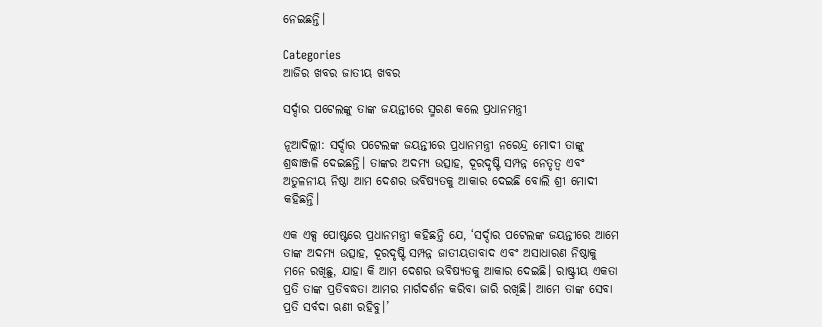ନେଇଛନ୍ତି।

Categories
ଆଜିର ଖବର ଜାତୀୟ ଖବର

ସର୍ଦ୍ଦାର ପଟେଲଙ୍କୁ ତାଙ୍କ ଜୟନ୍ତୀରେ ସ୍ମରଣ କଲେ ପ୍ରଧାନମନ୍ତ୍ରୀ

ନୂଆଦିଲ୍ଲୀ: ସର୍ଦ୍ଦାର ପଟେଲଙ୍କ ଜୟନ୍ତୀରେ ପ୍ରଧାନମନ୍ତ୍ରୀ ନରେନ୍ଦ୍ର ମୋଦୀ ତାଙ୍କୁ ଶ୍ରଦ୍ଧାଞ୍ଜଳି ଦେଇଛନ୍ତି। ତାଙ୍କର ଅଦମ୍ୟ ଉତ୍ସାହ, ଦୂରଦୃଷ୍ଟି ସମ୍ପନ୍ନ ନେତୃତ୍ୱ ଏବଂ ଅତୁଳନୀୟ ନିଷ୍ଠା ଆମ ଦେଶର ଭବିଷ୍ୟତକୁ ଆକାର ଦେଇଛି ବୋଲି ଶ୍ରୀ ମୋଦୀ କହିଛନ୍ତି।

ଏକ ଏକ୍ସ ପୋଷ୍ଟରେ ପ୍ରଧାନମନ୍ତ୍ରୀ କହିଛନ୍ତି ଯେ, ‘ସର୍ଦ୍ଦାର ପଟେଲଙ୍କ ଜୟନ୍ତୀରେ ଆମେ ତାଙ୍କ ଅଦମ୍ୟ ଉତ୍ସାହ, ଦୂରଦୃଷ୍ଟି ସମ୍ପନ୍ନ ଜାତୀୟତାବାଦ ଏବଂ ଅସାଧାରଣ ନିଷ୍ଠାକୁ ମନେ ରଖିଛୁ, ଯାହା କି ଆମ ଦେଶର ଭବିଷ୍ୟତକୁ ଆକାର ଦେଇଛି। ରାଷ୍ଟ୍ରୀୟ ଏକତା ପ୍ରତି ତାଙ୍କ ପ୍ରତିବଦ୍ଧତା ଆମର ମାର୍ଗଦର୍ଶନ କରିବା ଜାରି ରଖିଛି। ଆମେ ତାଙ୍କ ସେବା ପ୍ରତି ସର୍ବଦା ଋଣୀ ରହିବୁ।’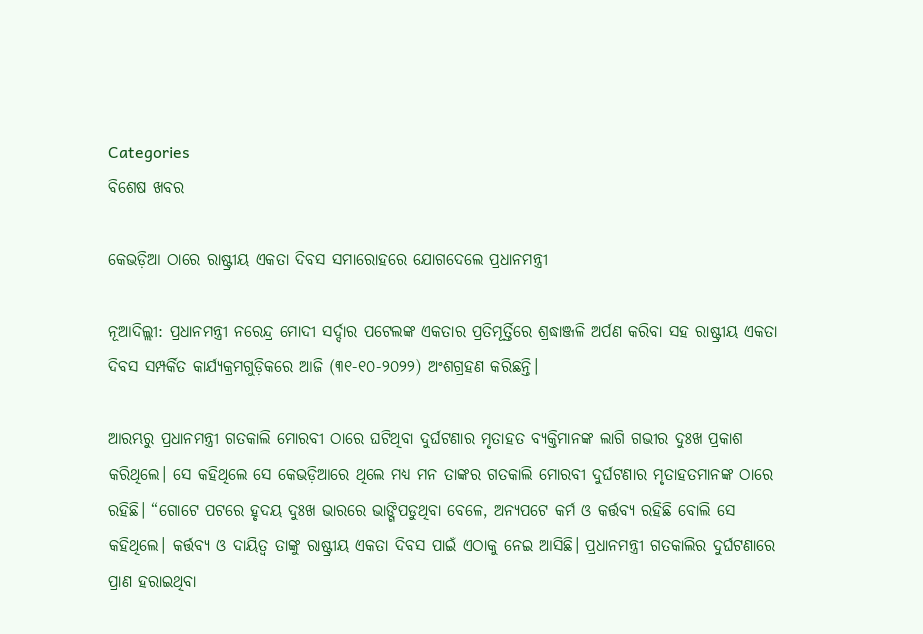Categories
ବିଶେଷ ଖବର

କେଭଡ଼ିଆ ଠାରେ ରାଷ୍ଟ୍ରୀୟ ଏକତା ଦିବସ ସମାରୋହରେ ଯୋଗଦେଲେ ପ୍ରଧାନମନ୍ତ୍ରୀ

ନୂଆଦିଲ୍ଲୀ: ପ୍ରଧାନମନ୍ତ୍ରୀ ନରେନ୍ଦ୍ର ମୋଦୀ ସର୍ଦ୍ଦାର ପଟେଲଙ୍କ ଏକତାର ପ୍ରତିମୂର୍ତ୍ତିରେ ଶ୍ରଦ୍ଧାଞ୍ଜଳି ଅର୍ପଣ କରିବା ସହ ରାଷ୍ଟ୍ରୀୟ ଏକତା ଦିବସ ସମ୍ପର୍କିତ କାର୍ଯ୍ୟକ୍ରମଗୁଡ଼ିକରେ ଆଜି (୩୧-୧୦-୨୦୨୨) ଅଂଶଗ୍ରହଣ କରିଛନ୍ତି।

ଆରମ୍ଭରୁ ପ୍ରଧାନମନ୍ତ୍ରୀ ଗତକାଲି ମୋରବୀ ଠାରେ ଘଟିଥିବା ଦୁର୍ଘଟଣାର ମୃତାହତ ବ୍ୟକ୍ତିମାନଙ୍କ ଲାଗି ଗଭୀର ଦୁଃଖ ପ୍ରକାଶ କରିଥିଲେ। ସେ କହିଥିଲେ ସେ କେଭଡ଼ିଆରେ ଥିଲେ ମଧ୍ୟ ମନ ତାଙ୍କର ଗତକାଲି ମୋରବୀ ଦୁର୍ଘଟଣାର ମୃତାହତମାନଙ୍କ ଠାରେ ରହିଛି। “ଗୋଟେ ପଟରେ ହୃଦୟ ଦୁଃଖ ଭାରରେ ଭାଙ୍ଗିପଡୁଥିବା ବେଳେ, ଅନ୍ୟପଟେ କର୍ମ ଓ କର୍ତ୍ତବ୍ୟ ରହିଛି ବୋଲି ସେ କହିଥିଲେ। କର୍ତ୍ତବ୍ୟ ଓ ଦାୟିତ୍ୱ ତାଙ୍କୁ ରାଷ୍ଟ୍ରୀୟ ଏକତା ଦିବସ ପାଇଁ ଏଠାକୁ ନେଇ ଆସିଛି। ପ୍ରଧାନମନ୍ତ୍ରୀ ଗତକାଲିର ଦୁର୍ଘଟଣାରେ ପ୍ରାଣ ହରାଇଥିବା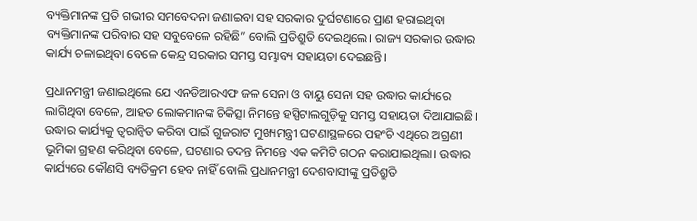ବ୍ୟକ୍ତିମାନଙ୍କ ପ୍ରତି ଗଭୀର ସମବେଦନା ଜଣାଇବା ସହ ସରକାର ଦୁର୍ଘଟଣାରେ ପ୍ରାଣ ହରାଇଥିବା ବ୍ୟକ୍ତିମାନଙ୍କ ପରିବାର ସହ ସବୁବେଳେ ରହିଛି” ବୋଲି ପ୍ରତିଶ୍ରୁତି ଦେଇଥିଲେ। ରାଜ୍ୟ ସରକାର ଉଦ୍ଧାର କାର୍ଯ୍ୟ ଚଳାଇଥିବା ବେଳେ କେନ୍ଦ୍ର ସରକାର ସମସ୍ତ ସମ୍ଭାବ୍ୟ ସହାୟତା ଦେଇଛନ୍ତି।

ପ୍ରଧାନମନ୍ତ୍ରୀ ଜଣାଇଥିଲେ ଯେ ଏନଡିଆରଏଫ ଜଳ ସେନା ଓ ବାୟୁ ସେନା ସହ ଉଦ୍ଧାର କାର୍ଯ୍ୟରେ ଲାଗିଥିବା ବେଳେ, ଆହତ ଲୋକମାନଙ୍କ ଚିକିତ୍ସା ନିମନ୍ତେ ହସ୍ପିଟାଲଗୁଡ଼ିକୁ ସମସ୍ତ ସହାୟତା ଦିଆଯାଇଛି। ଉଦ୍ଧାର କାର୍ଯ୍ୟକୁ ତ୍ୱରାନ୍ୱିତ କରିବା ପାଇଁ ଗୁଜରାଟ ମୁଖ୍ୟମନ୍ତ୍ରୀ ଘଟଣାସ୍ଥଳରେ ପହଂଚି ଏଥିରେ ଅଗ୍ରଣୀ ଭୂମିକା ଗ୍ରହଣ କରିଥିବା ବେଳେ, ଘଟଣାର ତଦନ୍ତ ନିମନ୍ତେ ଏକ କମିଟି ଗଠନ କରାଯାଇଥିଲା। ଉଦ୍ଧାର କାର୍ଯ୍ୟରେ କୌଣସି ବ୍ୟତିକ୍ରମ ହେବ ନାହିଁ ବୋଲି ପ୍ରଧାନମନ୍ତ୍ରୀ ଦେଶବାସୀଙ୍କୁ ପ୍ରତିଶ୍ରୁତି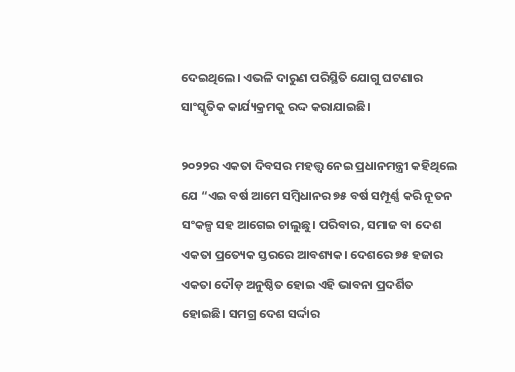ଦେଇଥିଲେ। ଏଭଳି ଦାରୁଣ ପରିସ୍ଥିତି ଯୋଗୁ ଘଟଣାର ସାଂସ୍କୃତିକ କାର୍ଯ୍ୟକ୍ରମକୁ ରଦ୍ଦ କରାଯାଇଛି।

୨୦୨୨ର ଏକତା ଦିବସର ମହତ୍ତ୍ୱ ନେଇ ପ୍ରଧାନମନ୍ତ୍ରୀ କହିଥିଲେ ଯେ “ଏଇ ବର୍ଷ ଆମେ ସମ୍ବିଧାନର ୭୫ ବର୍ଷ ସମ୍ପୂର୍ଣ୍ଣ କରି ନୂତନ ସଂକଳ୍ପ ସହ ଆଗେଇ ଚାଲୁଛୁ। ପରିବାର, ସମାଜ ବା ଦେଶ ଏକତା ପ୍ରତ୍ୟେକ ସ୍ତରରେ ଆବଶ୍ୟକ। ଦେଶରେ ୭୫ ହଜାର ଏକତା ଦୌଡ଼ ଅନୁଷ୍ଠିତ ହୋଇ ଏହି ଭାବନା ପ୍ରଦର୍ଶିତ ହୋଇଛି। ସମଗ୍ର ଦେଶ ସର୍ଦ୍ଦାର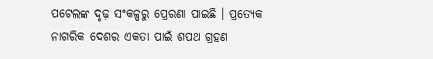ପଟେଲଙ୍କ ଦୃଢ଼ ସଂକଳ୍ପରୁ ପ୍ରେରଣା ପାଇଛି । ପ୍ରତ୍ୟେକ ନାଗରିକ ଦେଶର ଏକତା ପାଇଁ ଶପଥ ଗ୍ରହଣ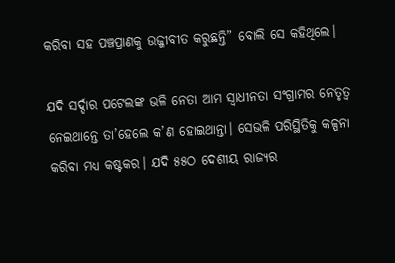କରିବା ସହ ପଞ୍ଚପ୍ରାଣକୁ ଉଜ୍ଜୀବୀତ କରୁଛନ୍ତି” ବୋଲି ସେ କହିଥିଲେ।

ଯଦି ସର୍ଦ୍ଦାର ପଟେଲଙ୍କ ଭଳି ନେତା ଆମ ସ୍ୱାଧୀନତା ସଂଗ୍ରାମର ନେତୃତ୍ୱ ନେଇଥାନ୍ତେ ତା’ହେଲେ କ’ଣ ହୋଇଥାନ୍ତା। ସେଭଳି ପରିସ୍ଥିତିକୁ କଳ୍ପନା କରିବା ମଧ୍ୟ କଷ୍ଟକର। ଯଦି ୫୫ଠ ଦେଶୀୟ ରାଜ୍ୟର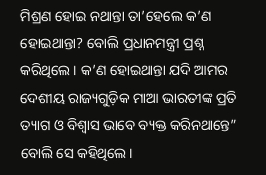ମିଶ୍ରଣ ହୋଇ ନଥାନ୍ତା ତା’ହେଲେ କ’ଣ ହୋଇଥାନ୍ତା? ବୋଲି ପ୍ରଧାନମନ୍ତ୍ରୀ ପ୍ରଶ୍ନ କରିଥିଲେ। କ’ଣ ହୋଇଥାନ୍ତା ଯଦି ଆମର ଦେଶୀୟ ରାଜ୍ୟଗୁଡ଼ିକ ମାଆ ଭାରତୀଙ୍କ ପ୍ରତି ତ୍ୟାଗ ଓ ବିଶ୍ୱାସ ଭାବେ ବ୍ୟକ୍ତ କରିନଥାନ୍ତେ” ବୋଲି ସେ କହିଥିଲେ।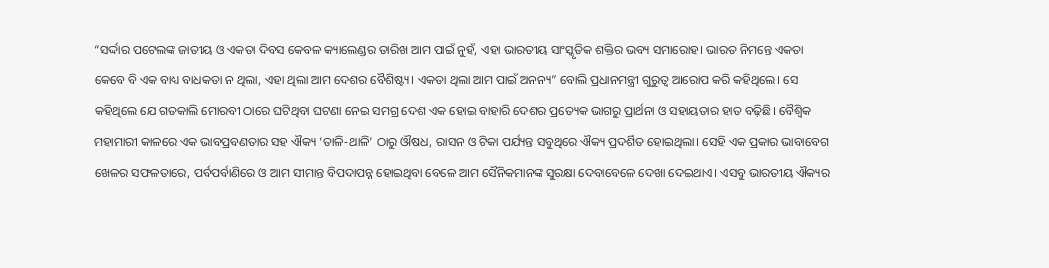“ସର୍ଦ୍ଦାର ପଟେଲଙ୍କ ଜାତୀୟ ଓ ଏକତା ଦିବସ କେବଳ କ୍ୟାଲେଣ୍ଡର ତାରିଖ ଆମ ପାଇଁ ନୁହଁ, ଏହା ଭାରତୀୟ ସାଂସ୍କୃତିକ ଶକ୍ତିର ଭବ୍ୟ ସମାରୋହ। ଭାରତ ନିମନ୍ତେ ଏକତା କେବେ ବି ଏକ ବାଧ୍ୟ ବାଧକତା ନ ଥିଲା, ଏହା ଥିଲା ଆମ ଦେଶର ବୈଶିଷ୍ଟ୍ୟ। ଏକତା ଥିଲା ଆମ ପାଇଁ ଅନନ୍ୟ” ବୋଲି ପ୍ରଧାନମନ୍ତ୍ରୀ ଗୁରୁତ୍ୱ ଆରୋପ କରି କହିଥିଲେ। ସେ କହିଥିଲେ ଯେ ଗତକାଲି ମୋରବୀ ଠାରେ ଘଟିଥିବା ଘଟଣା ନେଇ ସମଗ୍ର ଦେଶ ଏକ ହୋଇ ବାହାରି ଦେଶର ପ୍ରତ୍ୟେକ ଭାଗରୁ ପ୍ରାର୍ଥନା ଓ ସହାୟତାର ହାତ ବଢ଼ିଛି। ବୈଶ୍ୱିକ ମହାମାରୀ କାଳରେ ଏକ ଭାବପ୍ରବଣତାର ସହ ଐକ୍ୟ ‘ତାଳି-ଥାଳି’ ଠାରୁ ଔଷଧ, ରାସନ ଓ ଟିକା ପର୍ଯ୍ୟନ୍ତ ସବୁଥିରେ ଐକ୍ୟ ପ୍ରଦର୍ଶିତ ହୋଇଥିଲା। ସେହି ଏକ ପ୍ରକାର ଭାବାବେଗ ଖେଳର ସଫଳତାରେ, ପର୍ବପର୍ବାଣିରେ ଓ ଆମ ସୀମାନ୍ତ ବିପଦାପନ୍ନ ହୋଇଥିବା ବେଳେ ଆମ ସୈନିକମାନଙ୍କ ସୁରକ୍ଷା ଦେବାବେଳେ ଦେଖା ଦେଇଥାଏ। ଏସବୁ ଭାରତୀୟ ଐକ୍ୟର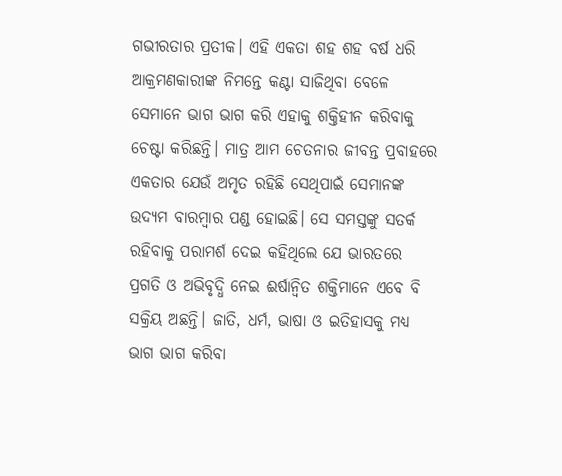ଗଭୀରତାର ପ୍ରତୀକ। ଏହି ଏକତା ଶହ ଶହ ବର୍ଷ ଧରି ଆକ୍ରମଣକାରୀଙ୍କ ନିମନ୍ତେ କଣ୍ଟା ସାଜିଥିବା ବେଳେ ସେମାନେ ଭାଗ ଭାଗ କରି ଏହାକୁ ଶକ୍ତିହୀନ କରିବାକୁ ଚେଷ୍ଟା କରିଛନ୍ତି। ମାତ୍ର ଆମ ଚେତନାର ଜୀବନ୍ତ ପ୍ରବାହରେ ଏକତାର ଯେଉଁ ଅମୃତ ରହିଛି ସେଥିପାଇଁ ସେମାନଙ୍କ ଉଦ୍ୟମ ବାରମ୍ବାର ପଣ୍ଡ ହୋଇଛି। ସେ ସମସ୍ତଙ୍କୁ ସତର୍କ ରହିବାକୁ ପରାମର୍ଶ ଦେଇ କହିଥିଲେ ଯେ ଭାରତରେ ପ୍ରଗତି ଓ ଅଭିବୃଦ୍ଧି ନେଇ ଈର୍ଷାନ୍ୱିତ ଶକ୍ତିମାନେ ଏବେ ବି ସକ୍ରିୟ ଅଛନ୍ତି। ଜାତି, ଧର୍ମ, ଭାଷା ଓ ଇତିହାସକୁ ମଧ୍ୟ ଭାଗ ଭାଗ କରିବା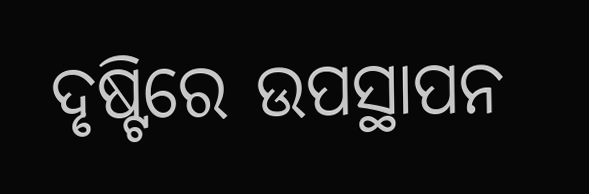ଦୃଷ୍ଟିରେ ଉପସ୍ଥାପନ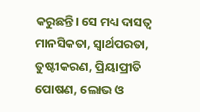କରୁଛନ୍ତି। ସେ ମଧ୍ୟ ଦାସତ୍ୱ ମାନସିକତା, ସ୍ୱାର୍ଥପରତା, ତୁଷ୍ଟୀକରଣ, ପ୍ରିୟାପ୍ରୀତି ପୋଷଣ, ଲୋଭ ଓ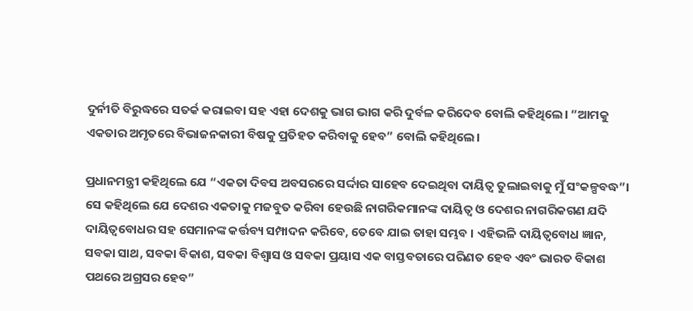ଦୁର୍ନୀତି ବିରୁଦ୍ଧରେ ସତର୍କ କରାଇବା ସହ ଏହା ଦେଶକୁ ଭାଗ ଭାଗ କରି ଦୁର୍ବଳ କରିଦେବ ବୋଲି କହିଥିଲେ। “ଆମକୁ ଏକତାର ଅମୃତରେ ବିଭାଜନକାରୀ ବିଷକୁ ପ୍ରତିହତ କରିବାକୁ ହେବ” ବୋଲି କହିଥିଲେ।

ପ୍ରଧାନମନ୍ତ୍ରୀ କହିଥିଲେ ଯେ “ଏକତା ଦିବସ ଅବସରରେ ସର୍ଦ୍ଦାର ସାହେବ ଦେଇଥିବା ଦାୟିତ୍ୱ ତୁଲାଇବାକୁ ମୁଁ ସଂକଳ୍ପବଦ୍ଧ”। ସେ କହିଥିଲେ ଯେ ଦେଶର ଏକତାକୁ ମଜବୁତ କରିବା ହେଉଛି ନାଗରିକମାନଙ୍କ ଦାୟିତ୍ୱ ଓ ଦେଶର ନାଗରିକଗଣ ଯଦି ଦାୟିତ୍ୱବୋଧର ସହ ସେମାନଙ୍କ କର୍ତ୍ତବ୍ୟ ସମ୍ପାଦନ କରିବେ, ତେବେ ଯାଇ ତାହା ସମ୍ଭବ । ଏହିଭଳି ଦାୟିତ୍ୱବୋଧ ଜ୍ଞାନ, ସବକା ସାଥ, ସବକା ବିକାଶ, ସବକା ବିଶ୍ୱାସ ଓ ସବକା ପ୍ରୟାସ ଏକ ବାସ୍ତବତାରେ ପରିଣତ ହେବ ଏବଂ ଭାରତ ବିକାଶ ପଥରେ ଅଗ୍ରସର ହେବ”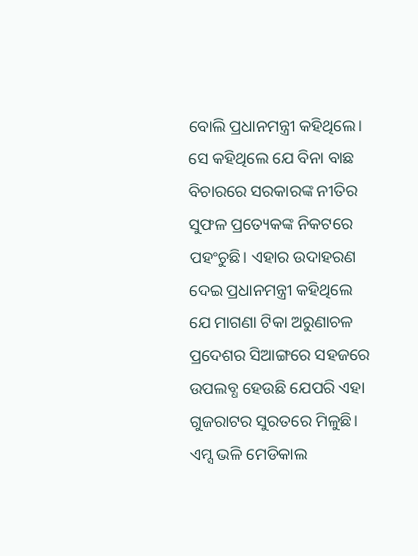ବୋଲି ପ୍ରଧାନମନ୍ତ୍ରୀ କହିଥିଲେ। ସେ କହିଥିଲେ ଯେ ବିନା ବାଛ ବିଚାରରେ ସରକାରଙ୍କ ନୀତିର ସୁଫଳ ପ୍ରତ୍ୟେକଙ୍କ ନିକଟରେ ପହଂଚୁଛି। ଏହାର ଉଦାହରଣ ଦେଇ ପ୍ରଧାନମନ୍ତ୍ରୀ କହିଥିଲେ ଯେ ମାଗଣା ଟିକା ଅରୁଣାଚଳ ପ୍ରଦେଶର ସିଆଙ୍ଗରେ ସହଜରେ ଉପଲବ୍ଧ ହେଉଛି ଯେପରି ଏହା ଗୁଜରାଟର ସୁରତରେ ମିଳୁଛି। ଏମ୍ସ ଭଳି ମେଡିକାଲ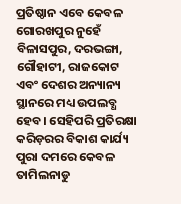ପ୍ରତିଷ୍ଠାନ ଏବେ କେବଳ ଗୋରଖପୁର ନୁହେଁ ବିଳାସପୁର, ଦରଭଙ୍ଗା, ଗୌହାଟୀ, ରାଜକୋଟ ଏବଂ ଦେଶର ଅନ୍ୟାନ୍ୟ ସ୍ଥାନରେ ମଧ୍ୟ ଉପଲବ୍ଧ ହେବ। ସେହିପରି ପ୍ରତିରକ୍ଷା କରିଡ଼ରର ବିକାଶ କାର୍ଯ୍ୟ ପୁରା ଦମରେ କେବଳ ତାମିଲନାଡୁ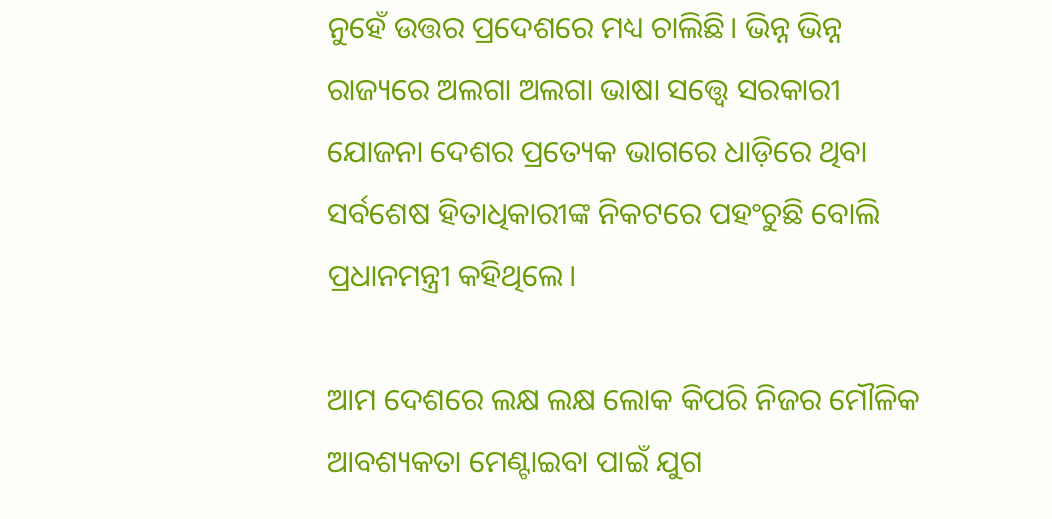ନୁହେଁ ଉତ୍ତର ପ୍ରଦେଶରେ ମଧ୍ୟ ଚାଲିଛି। ଭିନ୍ନ ଭିନ୍ନ ରାଜ୍ୟରେ ଅଲଗା ଅଲଗା ଭାଷା ସତ୍ତ୍ୱେ ସରକାରୀ ଯୋଜନା ଦେଶର ପ୍ରତ୍ୟେକ ଭାଗରେ ଧାଡ଼ିରେ ଥିବା ସର୍ବଶେଷ ହିତାଧିକାରୀଙ୍କ ନିକଟରେ ପହଂଚୁଛି ବୋଲି ପ୍ରଧାନମନ୍ତ୍ରୀ କହିଥିଲେ।

ଆମ ଦେଶରେ ଲକ୍ଷ ଲକ୍ଷ ଲୋକ କିପରି ନିଜର ମୌଳିକ ଆବଶ୍ୟକତା ମେଣ୍ଟାଇବା ପାଇଁ ଯୁଗ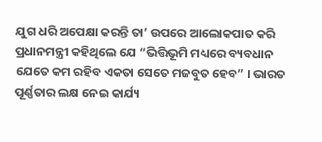ଯୁଗ ଧରି ଅପେକ୍ଷା କରନ୍ତି ତା’ ଉପରେ ଆଲୋକପାତ କରି ପ୍ରଧାନମନ୍ତ୍ରୀ କହିଥିଲେ ଯେ “ଭିତ୍ତିଭୂମି ମଧ୍ୟରେ ବ୍ୟବଧାନ ଯେତେ କମ ରହିବ ଏକତା ସେତେ ମଜବୁତ ହେବ” । ଭାରତ ପୂର୍ଣ୍ଣତାର ଲକ୍ଷ ନେଇ କାର୍ଯ୍ୟ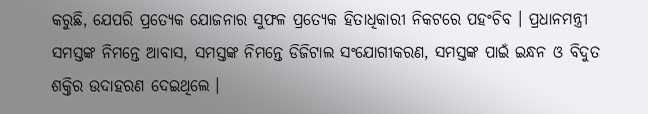କରୁଛି, ଯେପରି ପ୍ରତ୍ୟେକ ଯୋଜନାର ସୁଫଳ ପ୍ରତ୍ୟେକ ହିତାଧିକାରୀ ନିକଟରେ ପହଂଚିବ । ପ୍ରଧାନମନ୍ତ୍ରୀ ସମସ୍ତଙ୍କ ନିମନ୍ତେ ଆବାସ, ସମସ୍ତଙ୍କ ନିମନ୍ତେ ଡିଜିଟାଲ ସଂଯୋଗୀକରଣ, ସମସ୍ତଙ୍କ ପାଇଁ ଇନ୍ଧନ ଓ ବିଦୁତ ଶକ୍ତିର ଉଦାହରଣ ଦେଇଥିଲେ ।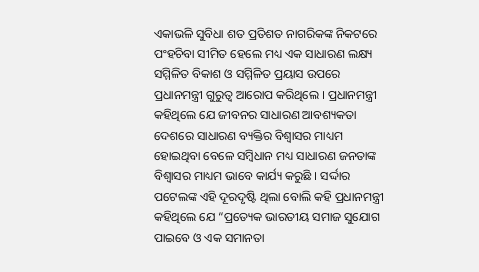ଏକାଭଳି ସୁବିଧା ଶତ ପ୍ରତିଶତ ନାଗରିକଙ୍କ ନିକଟରେ ପଂହଚିବା ସୀମିତ ହେଲେ ମଧ୍ୟ ଏକ ସାଧାରଣ ଲକ୍ଷ୍ୟ ସମ୍ମିଳିତ ବିକାଶ ଓ ସମ୍ମିଳିତ ପ୍ରୟାସ ଉପରେ ପ୍ରଧାନମନ୍ତ୍ରୀ ଗୁରୁତ୍ୱ ଆରୋପ କରିଥିଲେ । ପ୍ରଧାନମନ୍ତ୍ରୀ କହିଥିଲେ ଯେ ଜୀବନର ସାଧାରଣ ଆବଶ୍ୟକତା ଦେଶରେ ସାଧାରଣ ବ୍ୟକ୍ତିର ବିଶ୍ୱାସର ମାଧ୍ୟମ ହୋଇଥିବା ବେଳେ ସମ୍ବିଧାନ ମଧ୍ୟ ସାଧାରଣ ଜନତାଙ୍କ ବିଶ୍ୱାସର ମାଧ୍ୟମ ଭାବେ କାର୍ଯ୍ୟ କରୁଛି । ସର୍ଦ୍ଦାର ପଟେଲଙ୍କ ଏହି ଦୂରଦୃଷ୍ଟି ଥିଲା ବୋଲି କହି ପ୍ରଧାନମନ୍ତ୍ରୀ କହିଥିଲେ ଯେ “ପ୍ରତ୍ୟେକ ଭାରତୀୟ ସମାଜ ସୁଯୋଗ ପାଇବେ ଓ ଏକ ସମାନତା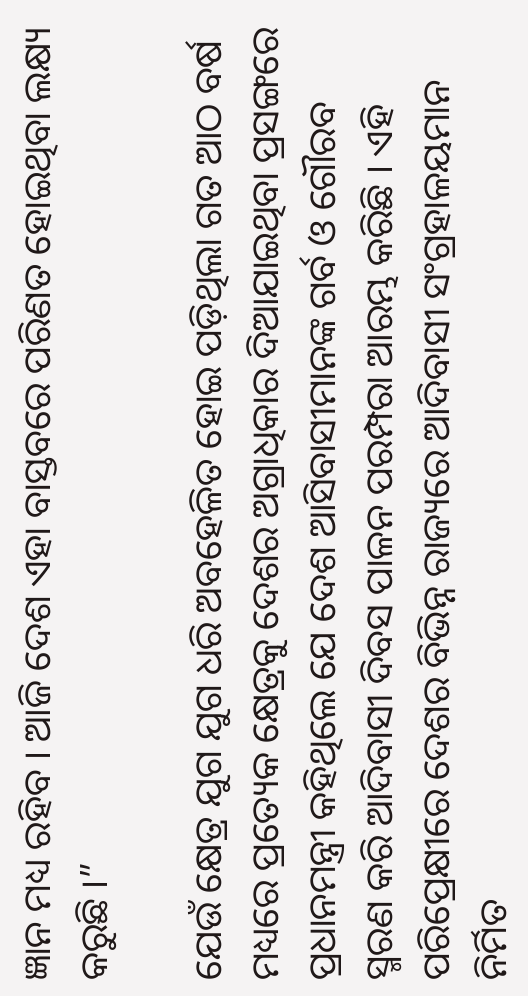ଜ୍ଞାନ ମଧ୍ୟ ରହିବ । ଆଜି ଦେଶ ଏହା ବାସ୍ତବରେ ପରିଣତ ହୋଇଥିବା ଲକ୍ଷ୍ୟ କରୁଛି ।”

ଯେଉଁ କ୍ଷେତ୍ର ଯୁଗ ଯୁଗ ଧରି ଅବହେଳିତ ହୋଇ ପଡ଼ିଥିଲା ଗତ ଆଠ ବର୍ଷ ମଧ୍ୟରେ ପ୍ରତ୍ୟେକ କ୍ଷେତ୍ରକୁ ଦେଶର ଅଗ୍ରାଧିକାର ଦିଆଯାଇଥିବା ପ୍ରସଙ୍ଗରେ ପ୍ରଧାନମନ୍ତ୍ରୀ କହିଥିଲେ ଯେ ଦେଶ ଆସିବାସୀମାନଙ୍କ ଗର୍ବ ଓ ଗୌରବ ସ୍ମରଣ କରି ଆଦିବାସୀ ଦିବସ ପାଳନ ପରମ୍ପରା ଆରମ୍ଭ କରିଛି । ଏହି ପରିପ୍ରେକ୍ଷୀରେ ଦେଶର ବିଭିନ୍ନ ରାଜ୍ୟରେ ଆଦିବାସୀ ସଂଗ୍ରହାଳୟମାନ ନିର୍ମିତ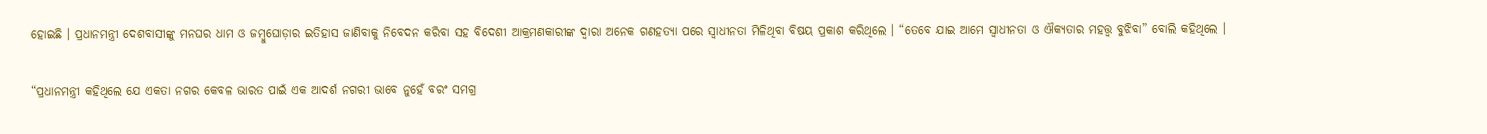ହୋଇଛି । ପ୍ରଧାନମନ୍ତ୍ରୀ ଦେଶବାସୀଙ୍କୁ ମନଘର ଧାମ ଓ ଜମ୍ବୁଘୋଡ଼ାର ଇତିହାସ ଜାଣିବାକୁ ନିବେଦନ କରିବା ସହ ବିଦେଶୀ ଆକ୍ରମଣକାରୀଙ୍କ ଦ୍ୱାରା ଅନେକ ଗଣହତ୍ୟା ପରେ ସ୍ୱାଧୀନତା ମିଳିଥିବା ବିଷୟ ପ୍ରକାଶ କରିଥିଲେ । “ତେବେ ଯାଇ ଆମେ ସ୍ୱାଧୀନତା ଓ ଐକ୍ୟତାର ମହତ୍ତ୍ୱ ବୁଝିବା” ବୋଲି କହିଥିଲେ ।

“ପ୍ରଧାନମନ୍ତ୍ରୀ କହିଥିଲେ ଯେ ଏକତା ନଗର କେବଳ ଭାରତ ପାଇଁ ଏକ ଆଦର୍ଶ ନଗରୀ ଭାବେ ନୁହେଁ ବରଂ ସମଗ୍ର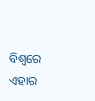ବିଶ୍ୱରେ ଏହାର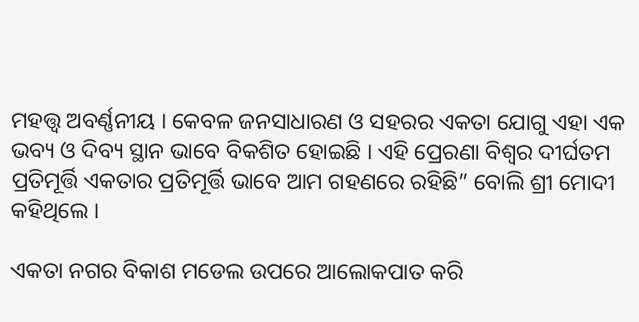ମହତ୍ତ୍ୱ ଅବର୍ଣ୍ଣନୀୟ । କେବଳ ଜନସାଧାରଣ ଓ ସହରର ଏକତା ଯୋଗୁ ଏହା ଏକ ଭବ୍ୟ ଓ ଦିବ୍ୟ ସ୍ଥାନ ଭାବେ ବିକଶିତ ହୋଇଛି । ଏହି ପ୍ରେରଣା ବିଶ୍ୱର ଦୀର୍ଘତମ ପ୍ରତିମୂର୍ତ୍ତି ଏକତାର ପ୍ରତିମୂର୍ତ୍ତି ଭାବେ ଆମ ଗହଣରେ ରହିଛି” ବୋଲି ଶ୍ରୀ ମୋଦୀ କହିଥିଲେ ।

ଏକତା ନଗର ବିକାଶ ମଡେଲ ଉପରେ ଆଲୋକପାତ କରି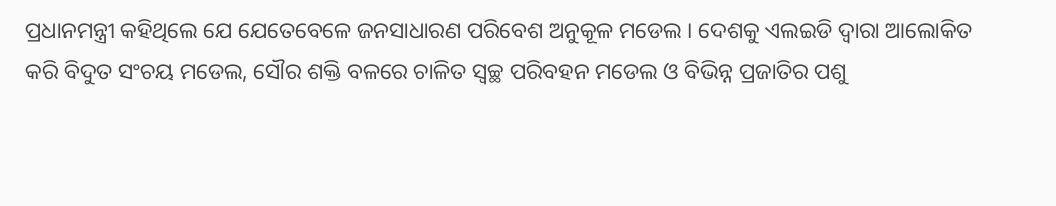ପ୍ରଧାନମନ୍ତ୍ରୀ କହିଥିଲେ ଯେ ଯେତେବେଳେ ଜନସାଧାରଣ ପରିବେଶ ଅନୁକୂଳ ମଡେଲ । ଦେଶକୁ ଏଲଇଡି ଦ୍ୱାରା ଆଲୋକିତ କରି ବିଦୁତ ସଂଚୟ ମଡେଲ, ସୌର ଶକ୍ତି ବଳରେ ଚାଳିତ ସ୍ୱଚ୍ଛ ପରିବହନ ମଡେଲ ଓ ବିଭିନ୍ନ ପ୍ରଜାତିର ପଶୁ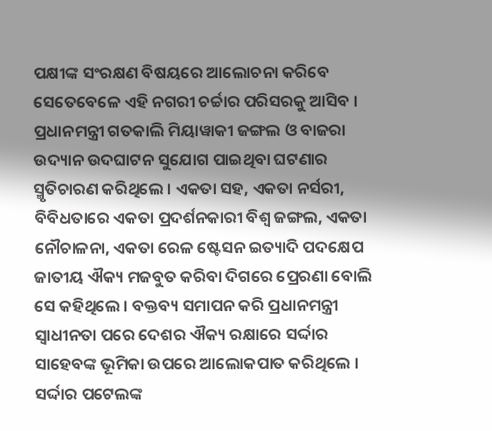ପକ୍ଷୀଙ୍କ ସଂରକ୍ଷଣ ବିଷୟରେ ଆଲୋଚନା କରିବେ ସେତେବେଳେ ଏହି ନଗରୀ ଚର୍ଚ୍ଚାର ପରିସରକୁ ଆସିବ । ପ୍ରଧାନମନ୍ତ୍ରୀ ଗତକାଲି ମିୟାୱାକୀ ଜଙ୍ଗଲ ଓ ବାଜରା ଉଦ୍ୟାନ ଉଦଘାଟନ ସୁଯୋଗ ପାଇଥିବା ଘଟଣାର ସ୍ମୃତିଚାରଣ କରିଥିଲେ । ଏକତା ସହ, ଏକତା ନର୍ସରୀ, ବିବିଧତାରେ ଏକତା ପ୍ରଦର୍ଶନକାରୀ ବିଶ୍ୱ ଜଙ୍ଗଲ, ଏକତା ନୌଚାଳନା, ଏକତା ରେଳ ଷ୍ଟେସନ ଇତ୍ୟାଦି ପଦକ୍ଷେପ ଜାତୀୟ ଐକ୍ୟ ମଜବୁତ କରିବା ଦିଗରେ ପ୍ରେରଣା ବୋଲି ସେ କହିଥିଲେ । ବକ୍ତବ୍ୟ ସମାପନ କରି ପ୍ରଧାନମନ୍ତ୍ରୀ ସ୍ୱାଧୀନତା ପରେ ଦେଶର ଐକ୍ୟ ରକ୍ଷାରେ ସର୍ଦ୍ଦାର ସାହେବଙ୍କ ଭୂମିକା ଉପରେ ଆଲୋକପାତ କରିଥିଲେ । ସର୍ଦ୍ଦାର ପଟେଲଙ୍କ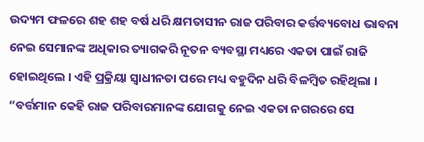ଉଦ୍ୟମ ଫଳରେ ଶହ ଶହ ବର୍ଷ ଧରି କ୍ଷମତାସୀନ ରାଜ ପରିବାର କର୍ତ୍ତବ୍ୟବୋଧ ଭାବନା ନେଇ ସେମାନଙ୍କ ଅଧିକାର ତ୍ୟାଗକରି ନୂତନ ବ୍ୟବସ୍ଥା ମଧ୍ୟରେ ଏକତା ପାଇଁ ରାଜି ହୋଇଥିଲେ । ଏହି ପ୍ରକ୍ରିୟା ସ୍ୱାଧୀନତା ପରେ ମଧ୍ୟ ବହୁଦିନ ଧରି ବିଳମ୍ବିତ ରହିଥିଲା । “ବର୍ତ୍ତମାନ କେହି ରାଜ ପରିବାରମାନଙ୍କ ଯୋଗକୁ ନେଇ ଏକତା ନଗରରେ ସେ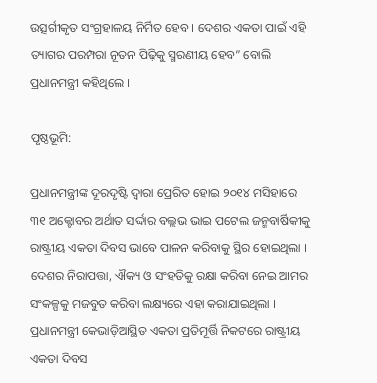ଉତ୍ସର୍ଗୀକୃତ ସଂଗ୍ରହାଳୟ ନିର୍ମିତ ହେବ । ଦେଶର ଏକତା ପାଇଁ ଏହି ତ୍ୟାଗର ପରମ୍ପରା ନୂତନ ପିଢ଼ିକୁ ସ୍ମରଣୀୟ ହେବ” ବୋଲି ପ୍ରଧାନମନ୍ତ୍ରୀ କହିଥିଲେ ।

ପୃଷ୍ଠଭୂମି:

ପ୍ରଧାନମନ୍ତ୍ରୀଙ୍କ ଦୂରଦୃଷ୍ଟି ଦ୍ୱାରା ପ୍ରେରିତ ହୋଇ ୨୦୧୪ ମସିହାରେ ୩୧ ଅକ୍ଟୋବର ଅର୍ଥାତ ସର୍ଦ୍ଦାର ବଲ୍ଲଭ ଭାଇ ପଟେଲ ଜନ୍ମବାର୍ଷିକୀକୁ ରାଷ୍ଟ୍ରୀୟ ଏକତା ଦିବସ ଭାବେ ପାଳନ କରିବାକୁ ସ୍ଥିର ହୋଇଥିଲା । ଦେଶର ନିରାପତ୍ତା, ଐକ୍ୟ ଓ ସଂହତିକୁ ରକ୍ଷା କରିବା ନେଇ ଆମର ସଂକଳ୍ପକୁ ମଜବୁତ କରିବା ଲକ୍ଷ୍ୟରେ ଏହା କରାଯାଇଥିଲା । ପ୍ରଧାନମନ୍ତ୍ରୀ କେଭାଡ଼ିଆସ୍ଥିତ ଏକତା ପ୍ରତିମୂର୍ତ୍ତି ନିକଟରେ ରାଷ୍ଟ୍ରୀୟ ଏକତା ଦିବସ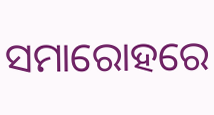ସମାରୋହରେ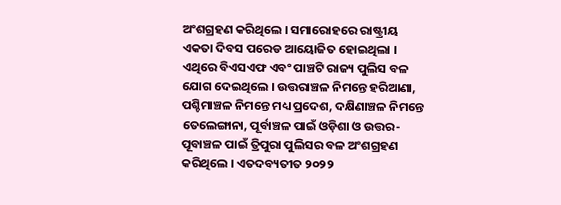ଅଂଶଗ୍ରହଣ କରିଥିଲେ । ସମାରୋହରେ ରାଷ୍ଟ୍ରୀୟ ଏକତା ଦିବସ ପରେଡ ଆୟୋଜିତ ହୋଇଥିଲା । ଏଥିରେ ବିଏସଏଫ ଏବଂ ପାଞ୍ଚଟି ରାଜ୍ୟ ପୁଲିସ ବଳ ଯୋଗ ଦେଇଥିଲେ । ଉତ୍ତରାଞ୍ଚଳ ନିମନ୍ତେ ହରିଆଣା, ପଶ୍ଚିମାଞ୍ଚଳ ନିମନ୍ତେ ମଧ୍ୟ ପ୍ରଦେଶ, ଦକ୍ଷିଣାଞ୍ଚଳ ନିମନ୍ତେ ତେଲେଙ୍ଗାନା, ପୂର୍ବାଞ୍ଚଳ ପାଇଁ ଓଡ଼ିଶା ଓ ଉତ୍ତର-ପୂବାଞ୍ଚଳ ପାଇଁ ତ୍ରିପୁରା ପୁଲିସର ବଳ ଅଂଶଗ୍ରହଣ କରିଥିଲେ । ଏତଦବ୍ୟତୀତ ୨୦୨୨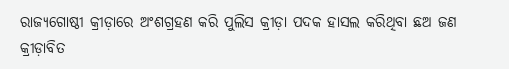ରାଜ୍ୟଗୋଷ୍ଠୀ କ୍ରୀଡ଼ାରେ ଅଂଶଗ୍ରହଣ କରି ପୁଲିସ କ୍ରୀଡ଼ା ପଦକ ହାସଲ କରିଥିବା ଛଅ ଜଣ କ୍ରୀଡ଼ାବିତ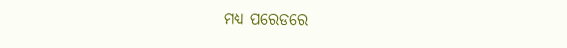ମଧ୍ୟ ପରେଡରେ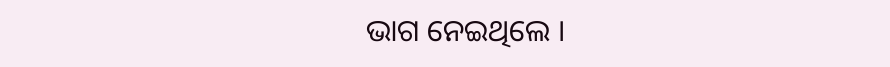ଭାଗ ନେଇଥିଲେ ।